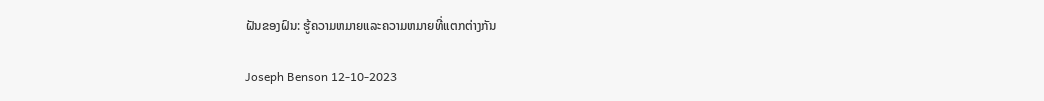ຝັນຂອງຝົນ: ຮູ້ຄວາມຫມາຍແລະຄວາມຫມາຍທີ່ແຕກຕ່າງກັນ

Joseph Benson 12-10-2023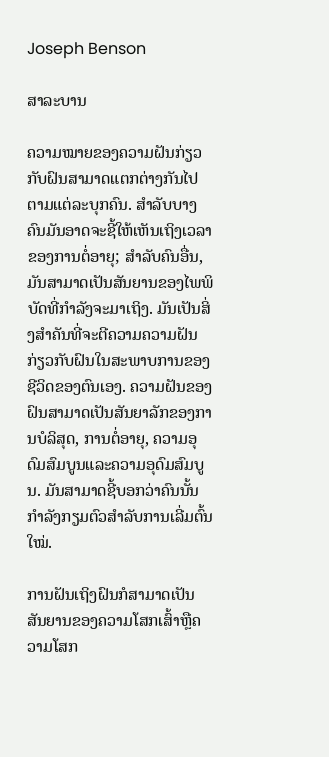Joseph Benson

ສາລະບານ

ຄວາມໝາຍຂອງຄວາມຝັນກ່ຽວກັບຝົນສາມາດແຕກຕ່າງກັນໄປຕາມແຕ່ລະບຸກຄົນ. ສໍາລັບບາງຄົນມັນອາດຈະຊີ້ໃຫ້ເຫັນເຖິງເວລາຂອງການຕໍ່ອາຍຸ; ສໍາລັບຄົນອື່ນ, ມັນສາມາດເປັນສັນຍານຂອງໄພພິບັດທີ່ກໍາລັງຈະມາເຖິງ. ມັນເປັນສິ່ງສໍາຄັນທີ່ຈະຕີຄວາມຄວາມຝັນກ່ຽວກັບຝົນໃນສະພາບການຂອງຊີວິດຂອງຕົນເອງ. ຄວາມຝັນຂອງຝົນສາມາດເປັນສັນຍາລັກຂອງການບໍລິສຸດ, ການຕໍ່ອາຍຸ, ຄວາມອຸດົມສົມບູນແລະຄວາມອຸດົມສົມບູນ. ມັນສາມາດຊີ້ບອກວ່າຄົນນັ້ນກຳລັງກຽມຕົວສຳລັບການເລີ່ມຕົ້ນໃໝ່.

ການຝັນເຖິງຝົນກໍສາມາດເປັນສັນຍານຂອງຄວາມໂສກເສົ້າຫຼືຄວາມໂສກ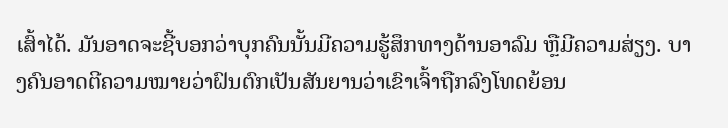ເສົ້າໄດ້. ມັນອາດຈະຊີ້ບອກວ່າບຸກຄົນນັ້ນມີຄວາມຮູ້ສຶກທາງດ້ານອາລົມ ຫຼືມີຄວາມສ່ຽງ. ບາງຄົນອາດຕີຄວາມໝາຍວ່າຝົນຕົກເປັນສັນຍານວ່າເຂົາເຈົ້າຖືກລົງໂທດຍ້ອນ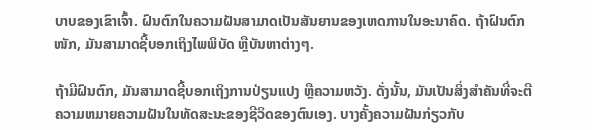ບາບຂອງເຂົາເຈົ້າ. ຝົນຕົກໃນຄວາມຝັນສາມາດເປັນສັນຍານຂອງເຫດການໃນອະນາຄົດ. ຖ້າຝົນຕົກໜັກ, ມັນສາມາດຊີ້ບອກເຖິງໄພພິບັດ ຫຼືບັນຫາຕ່າງໆ.

ຖ້າມີຝົນຕົກ, ມັນສາມາດຊີ້ບອກເຖິງການປ່ຽນແປງ ຫຼືຄວາມຫວັງ. ດັ່ງນັ້ນ, ມັນເປັນສິ່ງສໍາຄັນທີ່ຈະຕີຄວາມຫມາຍຄວາມຝັນໃນທັດສະນະຂອງຊີວິດຂອງຕົນເອງ. ບາງຄັ້ງຄວາມຝັນກ່ຽວກັບ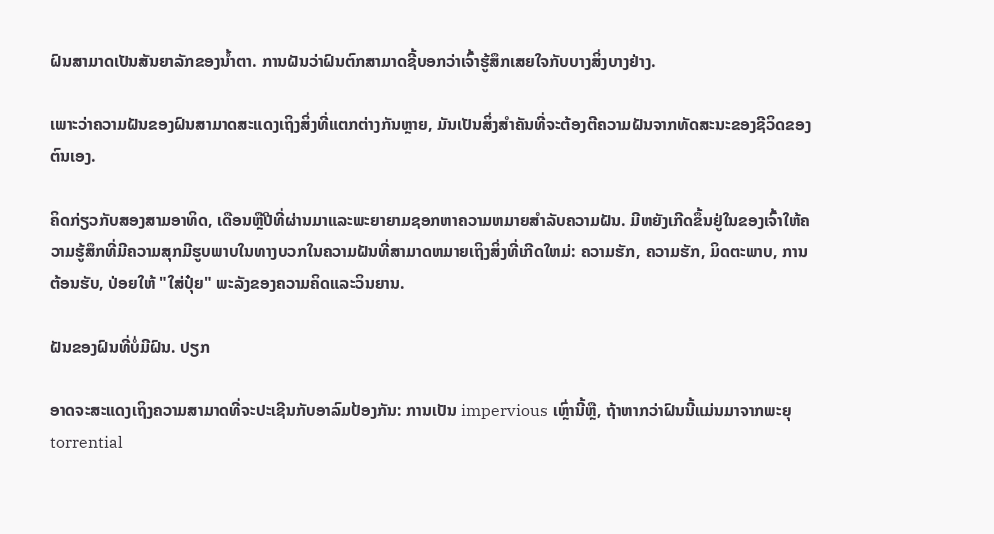ຝົນສາມາດເປັນສັນຍາລັກຂອງນໍ້າຕາ. ການຝັນວ່າຝົນຕົກສາມາດຊີ້ບອກວ່າເຈົ້າຮູ້ສຶກເສຍໃຈກັບບາງສິ່ງບາງຢ່າງ.

ເພາະວ່າຄວາມຝັນຂອງຝົນສາມາດສະແດງເຖິງສິ່ງທີ່ແຕກຕ່າງກັນຫຼາຍ, ມັນເປັນສິ່ງສໍາຄັນທີ່ຈະຕ້ອງຕີຄວາມຝັນຈາກທັດສະນະຂອງຊີວິດຂອງຕົນເອງ.

ຄິດກ່ຽວກັບສອງສາມອາທິດ, ເດືອນຫຼືປີທີ່ຜ່ານມາແລະພະຍາຍາມຊອກຫາຄວາມຫມາຍສໍາລັບຄວາມຝັນ. ມີຫຍັງເກີດຂຶ້ນຢູ່ໃນຂອງເຈົ້າໃຫ້ຄວາມຮູ້ສຶກທີ່ມີຄວາມສຸກມີຮູບພາບໃນທາງບວກໃນຄວາມຝັນທີ່ສາມາດຫມາຍເຖິງສິ່ງທີ່ເກີດໃຫມ່: ຄວາມຮັກ, ຄວາມຮັກ, ມິດຕະພາບ, ການຕ້ອນຮັບ, ປ່ອຍໃຫ້ "ໃສ່ປຸ໋ຍ" ພະລັງຂອງຄວາມຄິດແລະວິນຍານ.

ຝັນຂອງຝົນທີ່ບໍ່ມີຝົນ. ປຽກ

ອາດຈະສະແດງເຖິງຄວາມສາມາດທີ່ຈະປະເຊີນກັບອາລົມປ້ອງກັນ: ການເປັນ impervious ເຫຼົ່ານີ້ຫຼື, ຖ້າຫາກວ່າຝົນນີ້ແມ່ນມາຈາກພະຍຸ torrential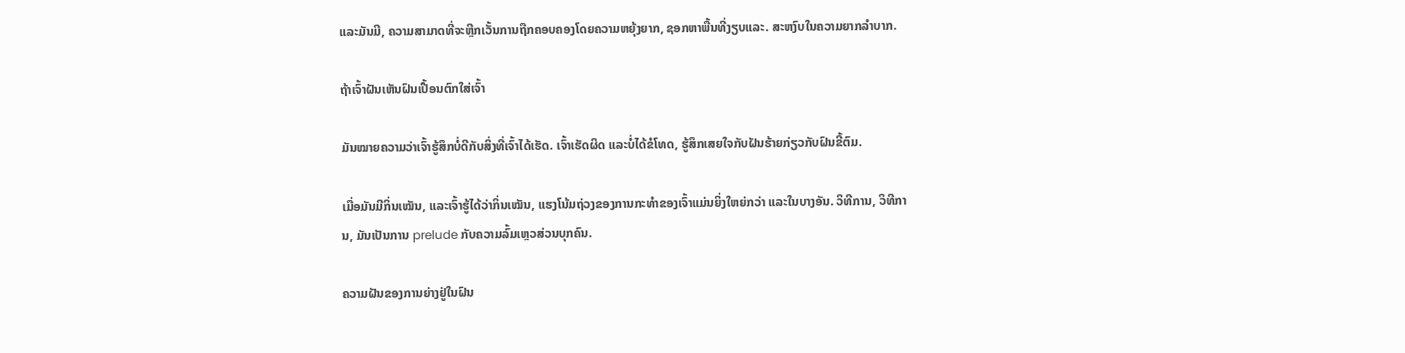ແລະມັນມີ, ຄວາມສາມາດທີ່ຈະຫຼີກເວັ້ນການຖືກຄອບຄອງໂດຍຄວາມຫຍຸ້ງຍາກ, ຊອກຫາພື້ນທີ່ງຽບແລະ. ສະຫງົບໃນຄວາມຍາກລໍາບາກ.

ຖ້າເຈົ້າຝັນເຫັນຝົນເປື້ອນຕົກໃສ່ເຈົ້າ

ມັນໝາຍຄວາມວ່າເຈົ້າຮູ້ສຶກບໍ່ດີກັບສິ່ງທີ່ເຈົ້າໄດ້ເຮັດ. ເຈົ້າເຮັດຜິດ ແລະບໍ່ໄດ້ຂໍໂທດ, ຮູ້ສຶກເສຍໃຈກັບຝັນຮ້າຍກ່ຽວກັບຝົນຂີ້ຕົມ.

ເມື່ອມັນມີກິ່ນເໝັນ, ແລະເຈົ້າຮູ້ໄດ້ວ່າກິ່ນເໝັນ, ແຮງໂນ້ມຖ່ວງຂອງການກະທຳຂອງເຈົ້າແມ່ນຍິ່ງໃຫຍ່ກວ່າ ແລະໃນບາງອັນ. ວິທີການ, ວິທີການ, ມັນເປັນການ prelude ກັບຄວາມລົ້ມເຫຼວສ່ວນບຸກຄົນ.

ຄວາມຝັນຂອງການຍ່າງຢູ່ໃນຝົນ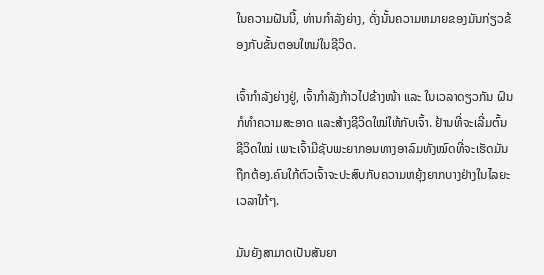ໃນຄວາມຝັນນີ້, ທ່ານກໍາລັງຍ່າງ, ດັ່ງນັ້ນຄວາມຫມາຍຂອງມັນກ່ຽວຂ້ອງກັບຂັ້ນຕອນໃຫມ່ໃນຊີວິດ.

ເຈົ້າກຳລັງຍ່າງຢູ່, ເຈົ້າກຳລັງກ້າວໄປຂ້າງໜ້າ ແລະ ໃນເວລາດຽວກັນ ຝົນກໍທຳຄວາມສະອາດ ແລະສ້າງຊີວິດໃໝ່ໃຫ້ກັບເຈົ້າ. ຢ້ານທີ່ຈະເລີ່ມຕົ້ນຊີວິດໃໝ່ ເພາະເຈົ້າມີຊັບພະຍາກອນທາງອາລົມທັງໝົດທີ່ຈະເຮັດມັນຖືກຕ້ອງ.ຄົນໃກ້ຕົວເຈົ້າຈະປະສົບກັບຄວາມຫຍຸ້ງຍາກບາງຢ່າງໃນໄລຍະເວລາໃກ້ໆ.

ມັນຍັງສາມາດເປັນສັນຍາ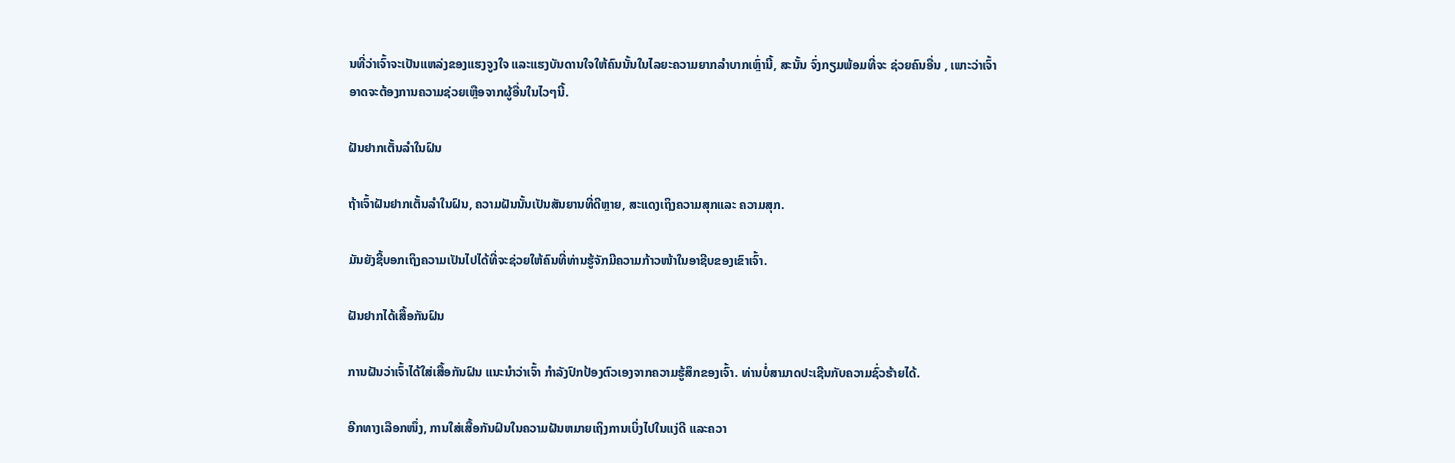ນທີ່ວ່າເຈົ້າຈະເປັນແຫລ່ງຂອງແຮງຈູງໃຈ ແລະແຮງບັນດານໃຈໃຫ້ຄົນນັ້ນໃນໄລຍະຄວາມຍາກລຳບາກເຫຼົ່ານີ້, ສະນັ້ນ ຈົ່ງກຽມພ້ອມທີ່ຈະ ຊ່ວຍຄົນອື່ນ , ເພາະວ່າເຈົ້າອາດຈະຕ້ອງການຄວາມຊ່ວຍເຫຼືອຈາກຜູ້ອື່ນໃນໄວໆນີ້.

ຝັນຢາກເຕັ້ນລໍາໃນຝົນ

ຖ້າເຈົ້າຝັນຢາກເຕັ້ນລໍາໃນຝົນ, ຄວາມຝັນນັ້ນເປັນສັນຍານທີ່ດີຫຼາຍ, ສະແດງເຖິງຄວາມສຸກແລະ ຄວາມສຸກ.

ມັນຍັງຊີ້ບອກເຖິງຄວາມເປັນໄປໄດ້ທີ່ຈະຊ່ວຍໃຫ້ຄົນທີ່ທ່ານຮູ້ຈັກມີຄວາມກ້າວໜ້າໃນອາຊີບຂອງເຂົາເຈົ້າ.

ຝັນຢາກໄດ້ເສື້ອກັນຝົນ

ການຝັນວ່າເຈົ້າໄດ້ໃສ່ເສື້ອກັນຝົນ ແນະນຳວ່າເຈົ້າ ກໍາລັງປົກປ້ອງຕົວເອງຈາກຄວາມຮູ້ສຶກຂອງເຈົ້າ. ທ່ານບໍ່ສາມາດປະເຊີນກັບຄວາມຊົ່ວຮ້າຍໄດ້.

ອີກທາງເລືອກໜຶ່ງ, ການໃສ່ເສື້ອກັນຝົນໃນຄວາມຝັນຫມາຍເຖິງການເບິ່ງໄປໃນແງ່ດີ ແລະຄວາ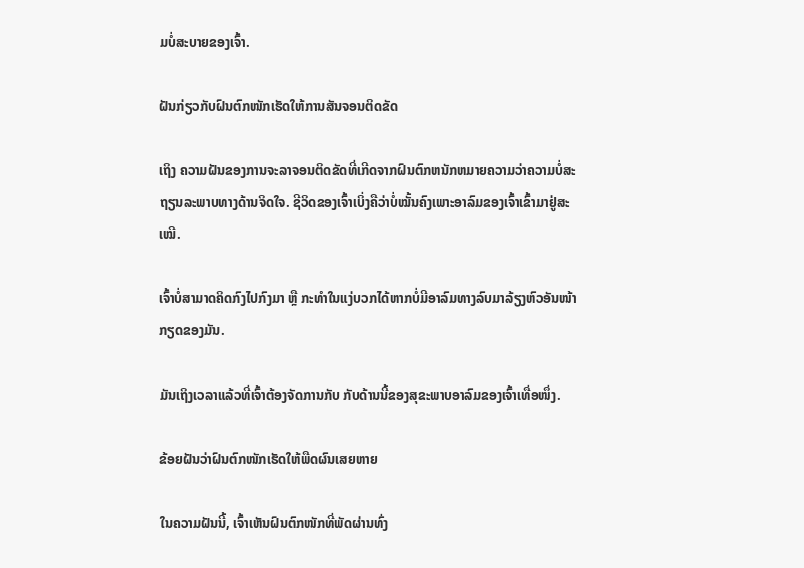ມບໍ່ສະບາຍຂອງເຈົ້າ.

ຝັນກ່ຽວກັບຝົນຕົກໜັກເຮັດໃຫ້ການສັນຈອນຕິດຂັດ

ເຖິງ ຄວາມຝັນຂອງການຈະລາຈອນຕິດຂັດທີ່ເກີດຈາກຝົນຕົກຫນັກຫມາຍຄວາມວ່າຄວາມບໍ່ສະຖຽນລະພາບທາງດ້ານຈິດໃຈ. ຊີວິດຂອງເຈົ້າເບິ່ງຄືວ່າບໍ່ໝັ້ນຄົງເພາະອາລົມຂອງເຈົ້າເຂົ້າມາຢູ່ສະເໝີ.

ເຈົ້າບໍ່ສາມາດຄິດກົງໄປກົງມາ ຫຼື ກະທຳໃນແງ່ບວກໄດ້ຫາກບໍ່ມີອາລົມທາງລົບມາລ້ຽງຫົວອັນໜ້າກຽດຂອງມັນ.

ມັນເຖິງເວລາແລ້ວທີ່ເຈົ້າຕ້ອງຈັດການກັບ ກັບດ້ານນີ້ຂອງສຸຂະພາບອາລົມຂອງເຈົ້າເທື່ອໜຶ່ງ.

ຂ້ອຍຝັນວ່າຝົນຕົກໜັກເຮັດໃຫ້ພືດຜົນເສຍຫາຍ

ໃນຄວາມຝັນນີ້, ເຈົ້າເຫັນຝົນຕົກໜັກທີ່ພັດຜ່ານທົ່ງ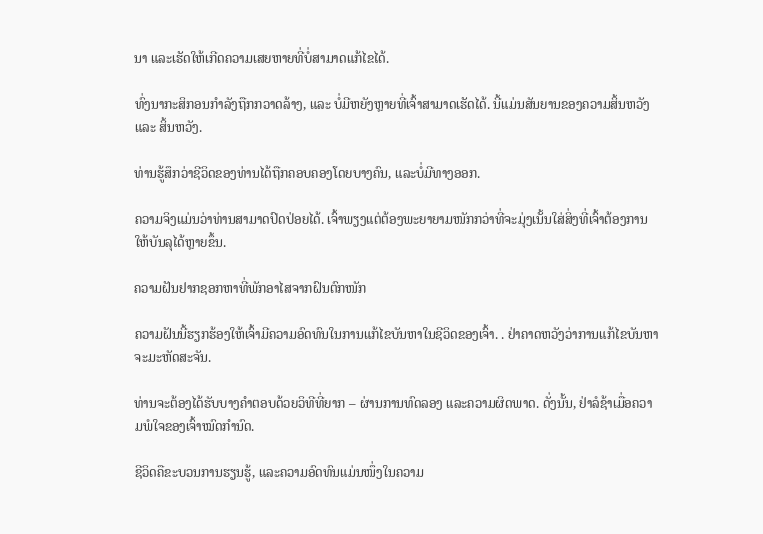ນາ ແລະເຮັດໃຫ້ເກີດຄວາມເສຍຫາຍທີ່ບໍ່ສາມາດແກ້ໄຂໄດ້.

ທົ່ງນາກະສິກອນກຳລັງຖືກກວາດລ້າງ, ແລະ ບໍ່ມີຫຍັງຫຼາຍທີ່ເຈົ້າສາມາດເຮັດໄດ້. ນີ້ແມ່ນສັນຍານຂອງຄວາມສິ້ນຫວັງ ແລະ ສິ້ນຫວັງ.

ທ່ານຮູ້ສຶກວ່າຊີວິດຂອງທ່ານໄດ້ຖືກຄອບຄອງໂດຍບາງຄົນ, ແລະບໍ່ມີທາງອອກ.

ຄວາມຈິງແມ່ນວ່າທ່ານສາມາດປົດປ່ອຍໄດ້. ເຈົ້າພຽງແຕ່ຕ້ອງພະຍາຍາມໜັກກວ່າທີ່ຈະມຸ່ງເນັ້ນໃສ່ສິ່ງທີ່ເຈົ້າຕ້ອງການໃຫ້ບັນລຸໄດ້ຫຼາຍຂຶ້ນ.

ຄວາມຝັນຢາກຊອກຫາທີ່ພັກອາໄສຈາກຝົນຕົກໜັກ

ຄວາມຝັນນີ້ຮຽກຮ້ອງໃຫ້ເຈົ້າມີຄວາມອົດທົນໃນການແກ້ໄຂບັນຫາໃນຊີວິດຂອງເຈົ້າ. . ຢ່າຄາດຫວັງວ່າການແກ້ໄຂບັນຫາຈະມະຫັດສະຈັນ.

ທ່ານຈະຕ້ອງໄດ້ຮັບບາງຄໍາຕອບດ້ວຍວິທີທີ່ຍາກ – ຜ່ານການທົດລອງ ແລະຄວາມຜິດພາດ. ດັ່ງນັ້ນ, ຢ່າລໍຊ້າເມື່ອຄວາມພໍໃຈຂອງເຈົ້າໝົດກຳນົດ.

ຊີວິດຄືຂະບວນການຮຽນຮູ້, ແລະຄວາມອົດທົນແມ່ນໜຶ່ງໃນຄວາມ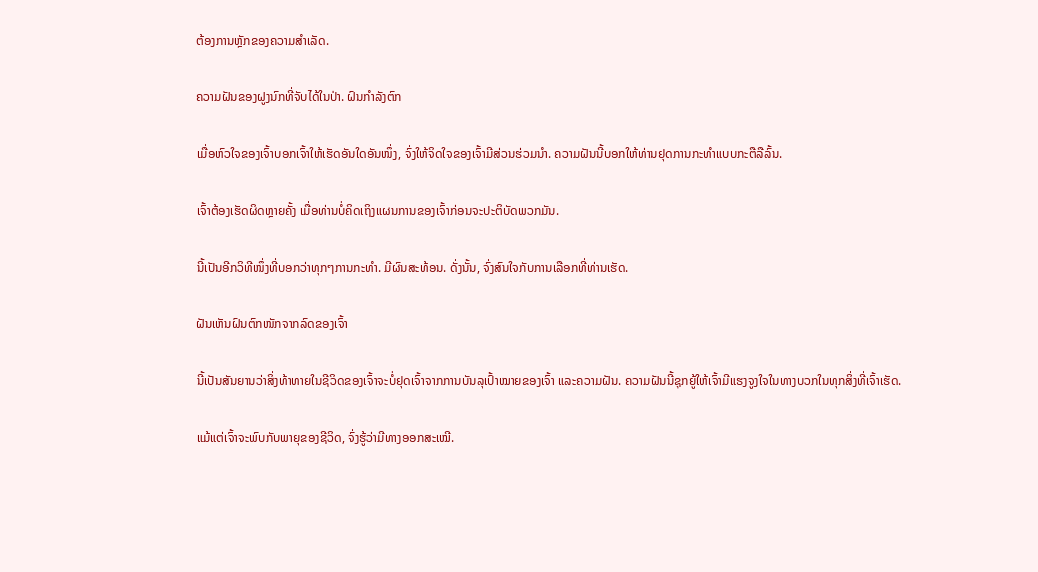ຕ້ອງການຫຼັກຂອງຄວາມສຳເລັດ.

ຄວາມຝັນຂອງຝູງນົກທີ່ຈັບໄດ້ໃນປ່າ. ຝົນກຳລັງຕົກ

ເມື່ອຫົວໃຈຂອງເຈົ້າບອກເຈົ້າໃຫ້ເຮັດອັນໃດອັນໜຶ່ງ, ຈົ່ງໃຫ້ຈິດໃຈຂອງເຈົ້າມີສ່ວນຮ່ວມນຳ. ຄວາມຝັນນີ້ບອກໃຫ້ທ່ານຢຸດການກະທໍາແບບກະຕືລືລົ້ນ.

ເຈົ້າຕ້ອງເຮັດຜິດຫຼາຍຄັ້ງ ເມື່ອທ່ານບໍ່ຄິດເຖິງແຜນການຂອງເຈົ້າກ່ອນຈະປະຕິບັດພວກມັນ.

ນີ້ເປັນອີກວິທີໜຶ່ງທີ່ບອກວ່າທຸກໆການກະທຳ. ມີຜົນສະທ້ອນ. ດັ່ງນັ້ນ, ຈົ່ງສົນໃຈກັບການເລືອກທີ່ທ່ານເຮັດ.

ຝັນເຫັນຝົນຕົກໜັກຈາກລົດຂອງເຈົ້າ

ນີ້ເປັນສັນຍານວ່າສິ່ງທ້າທາຍໃນຊີວິດຂອງເຈົ້າຈະບໍ່ຢຸດເຈົ້າຈາກການບັນລຸເປົ້າໝາຍຂອງເຈົ້າ ແລະຄວາມຝັນ. ຄວາມຝັນນີ້ຊຸກຍູ້ໃຫ້ເຈົ້າມີແຮງຈູງໃຈໃນທາງບວກໃນທຸກສິ່ງທີ່ເຈົ້າເຮັດ.

ແມ້ແຕ່ເຈົ້າຈະພົບກັບພາຍຸຂອງຊີວິດ, ຈົ່ງຮູ້ວ່າມີທາງອອກສະເໝີ.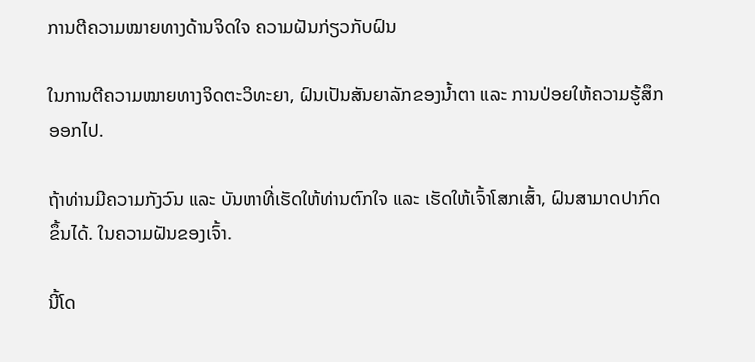ການຕີຄວາມໝາຍທາງດ້ານຈິດໃຈ ຄວາມຝັນກ່ຽວກັບຝົນ

ໃນການຕີຄວາມໝາຍທາງຈິດຕະວິທະຍາ, ຝົນເປັນສັນຍາລັກຂອງນໍ້າຕາ ແລະ ການປ່ອຍໃຫ້ຄວາມຮູ້ສຶກອອກໄປ.

ຖ້າທ່ານມີຄວາມກັງວົນ ແລະ ບັນຫາທີ່ເຮັດໃຫ້ທ່ານຕົກໃຈ ແລະ ເຮັດໃຫ້ເຈົ້າໂສກເສົ້າ, ຝົນສາມາດປາກົດຂຶ້ນໄດ້. ໃນຄວາມຝັນຂອງເຈົ້າ.

ນີ້ໂດ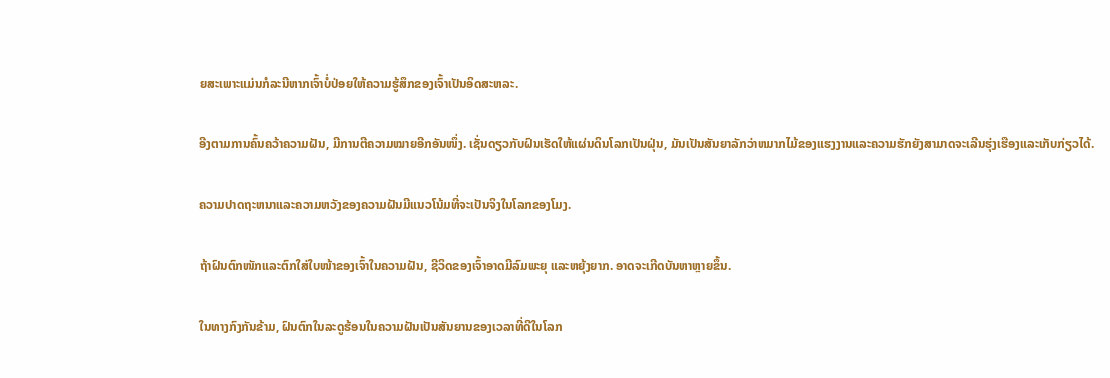ຍສະເພາະແມ່ນກໍລະນີຫາກເຈົ້າບໍ່ປ່ອຍໃຫ້ຄວາມຮູ້ສຶກຂອງເຈົ້າເປັນອິດສະຫລະ.

ອີງຕາມການຄົ້ນຄວ້າຄວາມຝັນ, ມີການຕີຄວາມໝາຍອີກອັນໜຶ່ງ. ເຊັ່ນດຽວກັບຝົນເຮັດໃຫ້ແຜ່ນດິນໂລກເປັນຝຸ່ນ, ມັນເປັນສັນຍາລັກວ່າຫມາກໄມ້ຂອງແຮງງານແລະຄວາມຮັກຍັງສາມາດຈະເລີນຮຸ່ງເຮືອງແລະເກັບກ່ຽວໄດ້.

ຄວາມປາດຖະຫນາແລະຄວາມຫວັງຂອງຄວາມຝັນມີແນວໂນ້ມທີ່ຈະເປັນຈິງໃນໂລກຂອງໂມງ.

ຖ້າຝົນຕົກໜັກແລະຕົກໃສ່ໃບໜ້າຂອງເຈົ້າໃນຄວາມຝັນ, ຊີວິດຂອງເຈົ້າອາດມີລົມພະຍຸ ແລະຫຍຸ້ງຍາກ. ອາດຈະເກີດບັນຫາຫຼາຍຂຶ້ນ.

ໃນທາງກົງກັນຂ້າມ, ຝົນຕົກໃນລະດູຮ້ອນໃນຄວາມຝັນເປັນສັນຍານຂອງເວລາທີ່ດີໃນໂລກ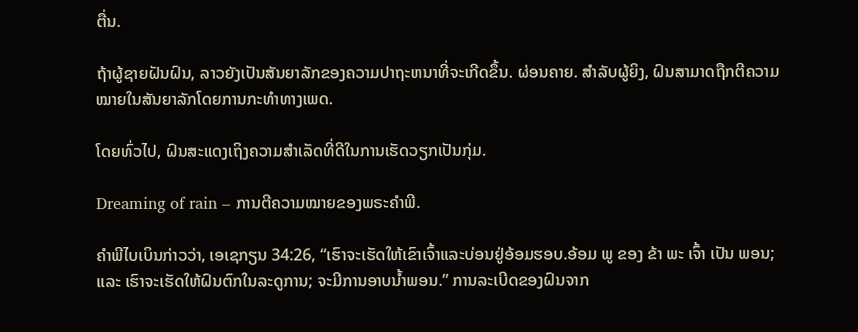ຕື່ນ.

ຖ້າຜູ້ຊາຍຝັນຝົນ, ລາວຍັງເປັນສັນຍາລັກຂອງຄວາມປາຖະຫນາທີ່ຈະເກີດຂຶ້ນ. ຜ່ອນຄາຍ. ສຳລັບຜູ້ຍິງ, ຝົນສາມາດຖືກຕີຄວາມໝາຍໃນສັນຍາລັກໂດຍການກະທຳທາງເພດ.

ໂດຍທົ່ວໄປ, ຝົນສະແດງເຖິງຄວາມສຳເລັດທີ່ດີໃນການເຮັດວຽກເປັນກຸ່ມ.

Dreaming of rain – ການຕີຄວາມໝາຍຂອງພຣະຄຳພີ.

ຄຳພີໄບເບິນກ່າວວ່າ, ເອເຊກຽນ 34:26, “ເຮົາຈະເຮັດໃຫ້ເຂົາເຈົ້າແລະບ່ອນຢູ່ອ້ອມຮອບ.ອ້ອມ ພູ ຂອງ ຂ້າ ພະ ເຈົ້າ ເປັນ ພອນ; ແລະ ເຮົາຈະເຮັດໃຫ້ຝົນຕົກໃນລະດູການ; ຈະມີການອາບນ້ຳພອນ.” ການລະເບີດຂອງຝົນຈາກ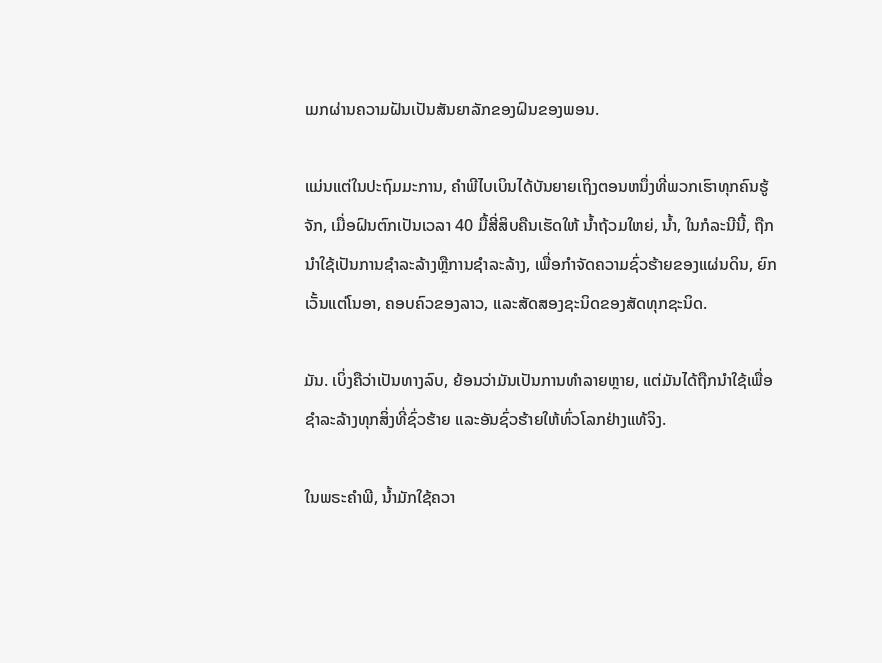ເມກຜ່ານຄວາມຝັນເປັນສັນຍາລັກຂອງຝົນຂອງພອນ.

ແມ່ນແຕ່ໃນປະຖົມມະການ, ຄໍາພີໄບເບິນໄດ້ບັນຍາຍເຖິງຕອນຫນຶ່ງທີ່ພວກເຮົາທຸກຄົນຮູ້ຈັກ, ເມື່ອຝົນຕົກເປັນເວລາ 40 ມື້ສີ່ສິບຄືນເຮັດໃຫ້ ນໍ້າຖ້ວມໃຫຍ່, ນ້ຳ, ໃນກໍລະນີນີ້, ຖືກນໍາໃຊ້ເປັນການຊໍາລະລ້າງຫຼືການຊໍາລະລ້າງ, ເພື່ອກໍາຈັດຄວາມຊົ່ວຮ້າຍຂອງແຜ່ນດິນ, ຍົກເວັ້ນແຕ່ໂນອາ, ຄອບຄົວຂອງລາວ, ແລະສັດສອງຊະນິດຂອງສັດທຸກຊະນິດ.

ມັນ. ເບິ່ງຄືວ່າເປັນທາງລົບ, ຍ້ອນວ່າມັນເປັນການທຳລາຍຫຼາຍ, ແຕ່ມັນໄດ້ຖືກນຳໃຊ້ເພື່ອຊຳລະລ້າງທຸກສິ່ງທີ່ຊົ່ວຮ້າຍ ແລະອັນຊົ່ວຮ້າຍໃຫ້ທົ່ວໂລກຢ່າງແທ້ຈິງ.

ໃນພຣະຄຳພີ, ນ້ຳມັກໃຊ້ຄວາ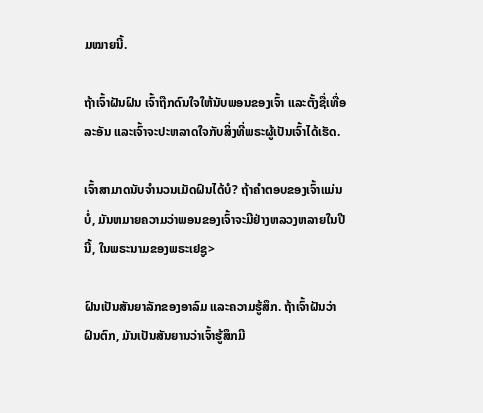ມໝາຍນີ້.

ຖ້າເຈົ້າຝັນຝົນ ເຈົ້າຖືກດົນໃຈໃຫ້ນັບພອນຂອງເຈົ້າ ແລະຕັ້ງຊື່ເທື່ອລະອັນ ແລະເຈົ້າຈະປະຫລາດໃຈກັບສິ່ງທີ່ພຣະຜູ້ເປັນເຈົ້າໄດ້ເຮັດ.

ເຈົ້າສາມາດນັບຈໍານວນເມັດຝົນໄດ້ບໍ? ຖ້າຄໍາຕອບຂອງເຈົ້າແມ່ນບໍ່, ມັນຫມາຍຄວາມວ່າພອນຂອງເຈົ້າຈະມີຢ່າງຫລວງຫລາຍໃນປີນີ້, ໃນພຣະນາມຂອງພຣະເຢຊູ>

ຝົນເປັນສັນຍາລັກຂອງອາລົມ ແລະຄວາມຮູ້ສຶກ. ຖ້າເຈົ້າຝັນວ່າຝົນຕົກ, ມັນເປັນສັນຍານວ່າເຈົ້າຮູ້ສຶກມີ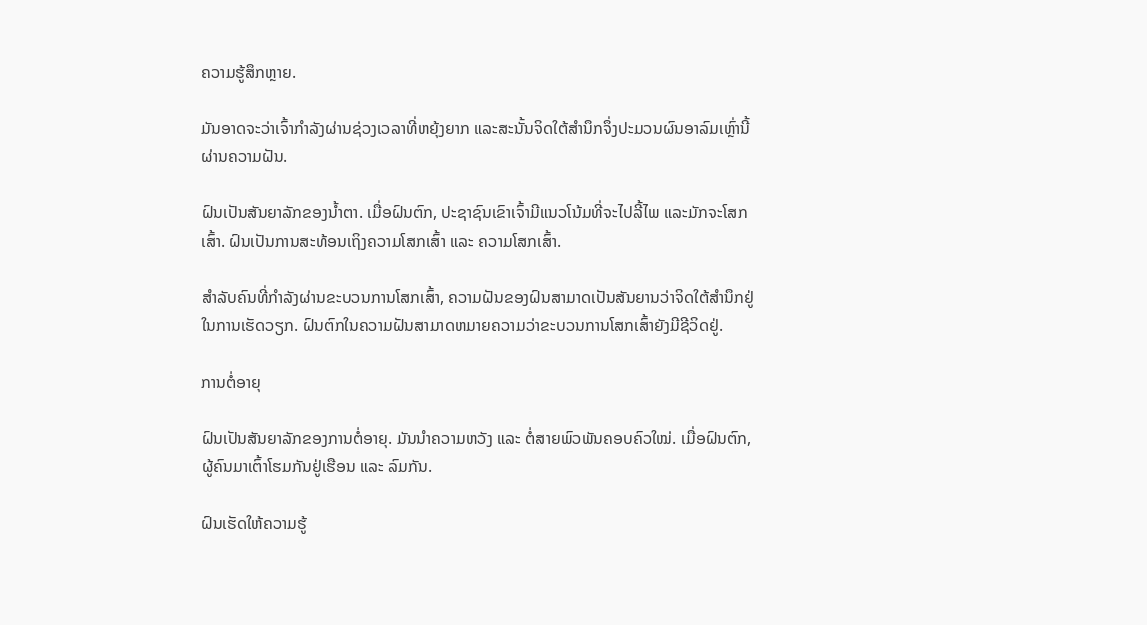ຄວາມຮູ້ສຶກຫຼາຍ.

ມັນອາດຈະວ່າເຈົ້າກໍາລັງຜ່ານຊ່ວງເວລາທີ່ຫຍຸ້ງຍາກ ແລະສະນັ້ນຈິດໃຕ້ສຳນຶກຈຶ່ງປະມວນຜົນອາລົມເຫຼົ່ານີ້ຜ່ານຄວາມຝັນ.

ຝົນເປັນສັນຍາລັກຂອງນໍ້າຕາ. ເມື່ອຝົນຕົກ, ປະຊາຊົນເຂົາເຈົ້າມີແນວໂນ້ມທີ່ຈະໄປລີ້ໄພ ແລະມັກຈະໂສກເສົ້າ. ຝົນເປັນການສະທ້ອນເຖິງຄວາມໂສກເສົ້າ ແລະ ຄວາມໂສກເສົ້າ.

ສຳລັບຄົນທີ່ກຳລັງຜ່ານຂະບວນການໂສກເສົ້າ, ຄວາມຝັນຂອງຝົນສາມາດເປັນສັນຍານວ່າຈິດໃຕ້ສຳນຶກຢູ່ໃນການເຮັດວຽກ. ຝົນຕົກໃນຄວາມຝັນສາມາດຫມາຍຄວາມວ່າຂະບວນການໂສກເສົ້າຍັງມີຊີວິດຢູ່.

ການຕໍ່ອາຍຸ

ຝົນເປັນສັນຍາລັກຂອງການຕໍ່ອາຍຸ. ມັນນຳຄວາມຫວັງ ແລະ ຕໍ່ສາຍພົວພັນຄອບຄົວໃໝ່. ເມື່ອຝົນຕົກ, ຜູ້ຄົນມາເຕົ້າໂຮມກັນຢູ່ເຮືອນ ແລະ ລົມກັນ.

ຝົນເຮັດໃຫ້ຄວາມຮູ້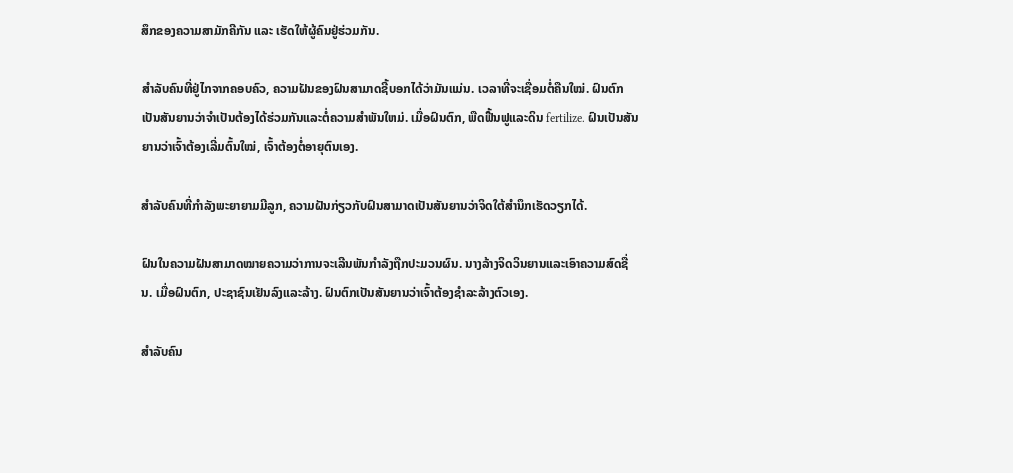ສຶກຂອງຄວາມສາມັກຄີກັນ ແລະ ເຮັດໃຫ້ຜູ້ຄົນຢູ່ຮ່ວມກັນ.

ສຳລັບຄົນທີ່ຢູ່ໄກຈາກຄອບຄົວ, ຄວາມຝັນຂອງຝົນສາມາດຊີ້ບອກໄດ້ວ່າມັນແມ່ນ. ເວລາທີ່ຈະເຊື່ອມຕໍ່ຄືນໃໝ່. ຝົນຕົກເປັນສັນຍານວ່າຈໍາເປັນຕ້ອງໄດ້ຮ່ວມກັນແລະຕໍ່ຄວາມສໍາພັນໃຫມ່. ເມື່ອຝົນຕົກ, ພືດຟື້ນຟູແລະດິນ fertilize. ຝົນເປັນສັນຍານວ່າເຈົ້າຕ້ອງເລີ່ມຕົ້ນໃໝ່, ເຈົ້າຕ້ອງຕໍ່ອາຍຸຕົນເອງ.

ສຳລັບຄົນທີ່ກຳລັງພະຍາຍາມມີລູກ, ຄວາມຝັນກ່ຽວກັບຝົນສາມາດເປັນສັນຍານວ່າຈິດໃຕ້ສຳນຶກເຮັດວຽກໄດ້.

ຝົນໃນຄວາມຝັນສາມາດໝາຍຄວາມວ່າການຈະເລີນພັນກຳລັງຖືກປະມວນຜົນ. ນາງລ້າງຈິດວິນຍານແລະເອົາຄວາມສົດຊື່ນ. ເມື່ອຝົນຕົກ, ປະຊາຊົນເຢັນລົງແລະລ້າງ. ຝົນຕົກເປັນສັນຍານວ່າເຈົ້າຕ້ອງຊໍາລະລ້າງຕົວເອງ.

ສຳລັບຄົນ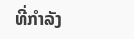ທີ່ກຳລັງ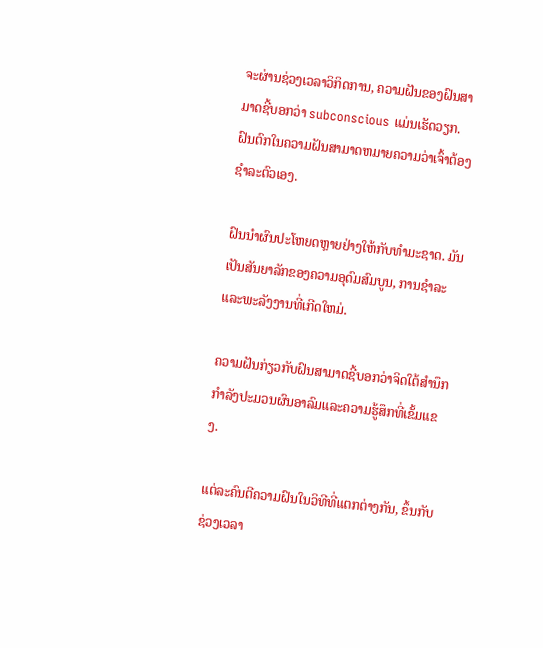ຈະຜ່ານຊ່ວງເວລາວິກິດການ, ຄວາມຝັນຂອງຝົນສາມາດຊີ້ບອກວ່າ subconscious ແມ່ນເຮັດວຽກ. ຝົນຕົກໃນຄວາມຝັນສາມາດຫມາຍຄວາມວ່າເຈົ້າຕ້ອງຊໍາລະຕົວເອງ.

ຝົນນໍາຜົນປະໂຫຍດຫຼາຍຢ່າງໃຫ້ກັບທໍາມະຊາດ. ມັນເປັນສັນຍາລັກຂອງຄວາມອຸດົມສົມບູນ, ການຊໍາລະແລະພະລັງງານທີ່ເກີດໃຫມ່.

ຄວາມຝັນກ່ຽວກັບຝົນສາມາດຊີ້ບອກວ່າຈິດໃຕ້ສໍານຶກກໍາລັງປະມວນຜົນອາລົມແລະຄວາມຮູ້ສຶກທີ່ເຂັ້ມແຂງ.

ແຕ່ລະຄົນຕີຄວາມຝົນໃນວິທີທີ່ແຕກຕ່າງກັນ, ຂຶ້ນກັບ ຊ່ວງເວລາ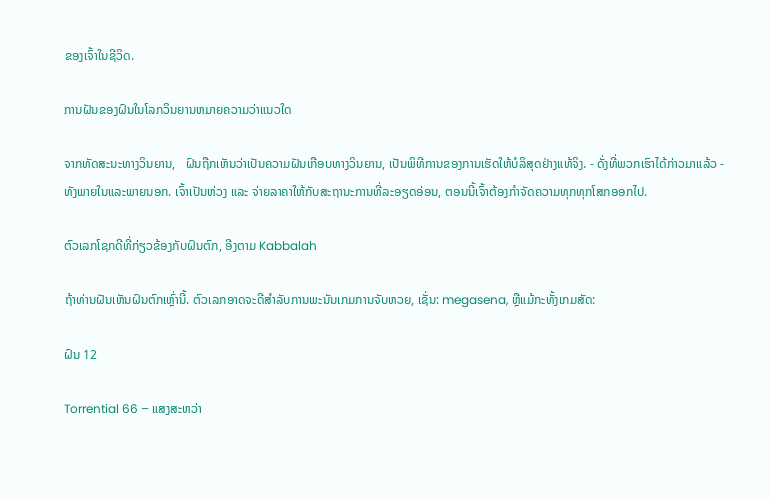ຂອງເຈົ້າໃນຊີວິດ.

ການຝັນຂອງຝົນໃນໂລກວິນຍານຫມາຍຄວາມວ່າແນວໃດ

ຈາກທັດສະນະທາງວິນຍານ,   ຝົນຖືກເຫັນວ່າເປັນຄວາມຝັນເກືອບທາງວິນຍານ, ເປັນພິທີການຂອງການເຮັດໃຫ້ບໍລິສຸດຢ່າງແທ້ຈິງ. - ດັ່ງທີ່ພວກເຮົາໄດ້ກ່າວມາແລ້ວ - ທັງພາຍໃນແລະພາຍນອກ. ເຈົ້າເປັນຫ່ວງ ແລະ ຈ່າຍລາຄາໃຫ້ກັບສະຖານະການທີ່ລະອຽດອ່ອນ, ຕອນນີ້ເຈົ້າຕ້ອງກຳຈັດຄວາມທຸກທຸກໂສກອອກໄປ.

ຕົວເລກໂຊກດີທີ່ກ່ຽວຂ້ອງກັບຝົນຕົກ, ອີງຕາມ Kabbalah

ຖ້າທ່ານຝັນເຫັນຝົນຕົກເຫຼົ່ານີ້. ຕົວເລກອາດຈະດີສໍາລັບການພະນັນເກມການຈັບຫວຍ, ເຊັ່ນ: megasena, ຫຼືແມ້ກະທັ້ງເກມສັດ:

ຝົນ 12

Torrential 66 – ແສງສະຫວ່າ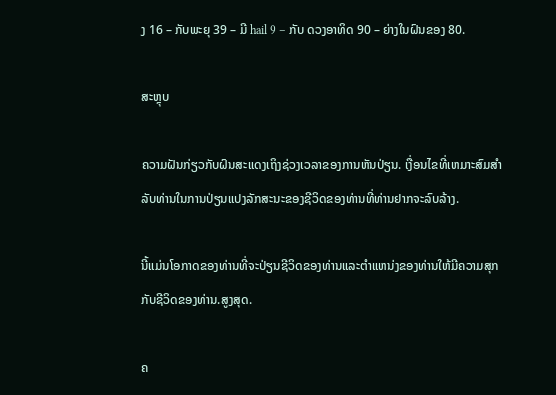ງ 16 – ກັບພະຍຸ 39 – ມີ hail 9 – ກັບ ດວງອາທິດ 90 – ຍ່າງໃນຝົນຂອງ 80.

ສະຫຼຸບ

ຄວາມຝັນກ່ຽວກັບຝົນສະແດງເຖິງຊ່ວງເວລາຂອງການຫັນປ່ຽນ. ເງື່ອນໄຂທີ່ເຫມາະສົມສໍາລັບທ່ານໃນການປ່ຽນແປງລັກສະນະຂອງຊີວິດຂອງທ່ານທີ່ທ່ານຢາກຈະລົບລ້າງ.

ນີ້ແມ່ນໂອກາດຂອງທ່ານທີ່ຈະປ່ຽນຊີວິດຂອງທ່ານແລະຕໍາແຫນ່ງຂອງທ່ານໃຫ້ມີຄວາມສຸກກັບຊີວິດຂອງທ່ານ.ສູງສຸດ.

ຄ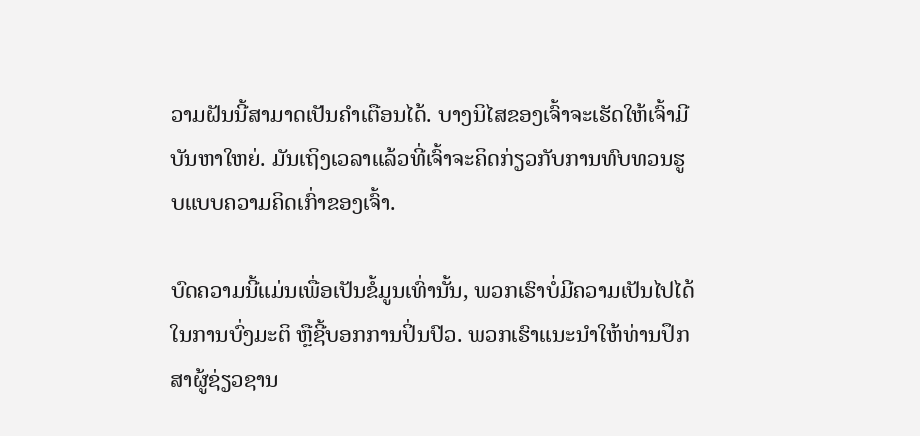ວາມຝັນນີ້ສາມາດເປັນຄຳເຕືອນໄດ້. ບາງນິໄສຂອງເຈົ້າຈະເຮັດໃຫ້ເຈົ້າມີບັນຫາໃຫຍ່. ມັນເຖິງເວລາແລ້ວທີ່ເຈົ້າຈະຄິດກ່ຽວກັບການທົບທວນຮູບແບບຄວາມຄິດເກົ່າຂອງເຈົ້າ.

ບົດຄວາມນີ້ແມ່ນເພື່ອເປັນຂໍ້ມູນເທົ່ານັ້ນ, ພວກເຮົາບໍ່ມີຄວາມເປັນໄປໄດ້ໃນການບົ່ງມະຕິ ຫຼືຊີ້ບອກການປິ່ນປົວ. ພວກເຮົາແນະນໍາໃຫ້ທ່ານປຶກສາຜູ້ຊ່ຽວຊານ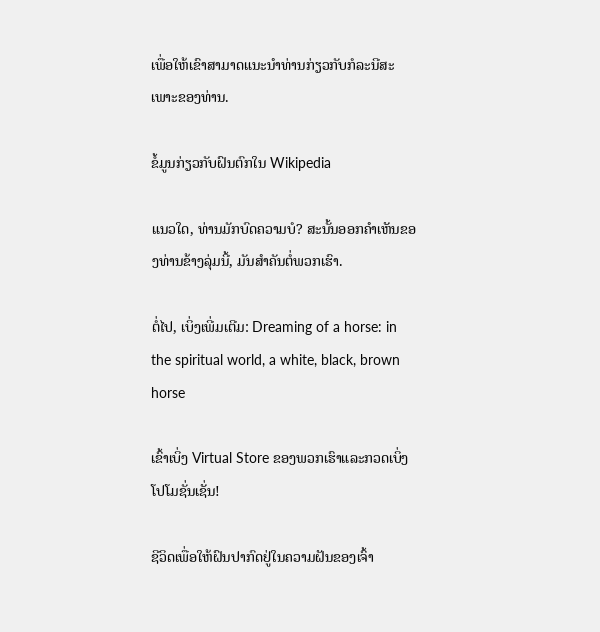ເພື່ອໃຫ້ເຂົາສາມາດແນະນໍາທ່ານກ່ຽວກັບກໍລະນີສະເພາະຂອງທ່ານ.

ຂໍ້ມູນກ່ຽວກັບຝົນຕົກໃນ Wikipedia

ແນວໃດ, ທ່ານມັກບົດຄວາມບໍ? ສະນັ້ນອອກຄໍາເຫັນຂອງທ່ານຂ້າງລຸ່ມນີ້, ມັນສໍາຄັນຕໍ່ພວກເຮົາ.

ຕໍ່ໄປ, ເບິ່ງເພີ່ມເຕີມ: Dreaming of a horse: in the spiritual world, a white, black, brown horse

ເຂົ້າເບິ່ງ Virtual Store ຂອງພວກເຮົາແລະກວດເບິ່ງໂປໂມຊັ່ນເຊັ່ນ!

ຊີວິດເພື່ອໃຫ້ຝົນປາກົດຢູ່ໃນຄວາມຝັນຂອງເຈົ້າ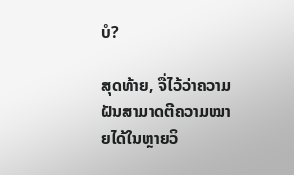ບໍ?

ສຸດທ້າຍ, ຈື່ໄວ້ວ່າຄວາມຝັນສາມາດຕີຄວາມໝາຍໄດ້ໃນຫຼາຍວິ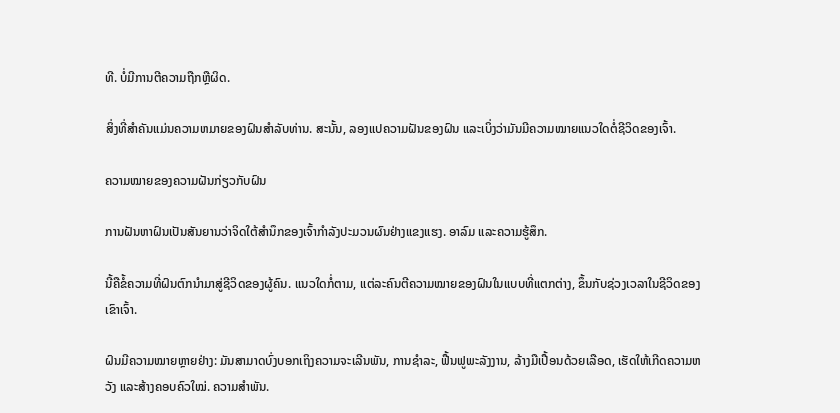ທີ. ບໍ່ມີການຕີຄວາມຖືກຫຼືຜິດ.

ສິ່ງທີ່ສໍາຄັນແມ່ນຄວາມຫມາຍຂອງຝົນສໍາລັບທ່ານ. ສະນັ້ນ, ລອງແປຄວາມຝັນຂອງຝົນ ແລະເບິ່ງວ່າມັນມີຄວາມໝາຍແນວໃດຕໍ່ຊີວິດຂອງເຈົ້າ.

ຄວາມໝາຍຂອງຄວາມຝັນກ່ຽວກັບຝົນ

ການຝັນຫາຝົນເປັນສັນຍານວ່າຈິດໃຕ້ສຳນຶກຂອງເຈົ້າກຳລັງປະມວນຜົນຢ່າງແຂງແຮງ. ອາລົມ ແລະຄວາມຮູ້ສຶກ.

ນີ້ຄືຂໍ້ຄວາມທີ່ຝົນຕົກນໍາມາສູ່ຊີວິດຂອງຜູ້ຄົນ. ແນວໃດກໍ່ຕາມ, ແຕ່ລະຄົນຕີຄວາມໝາຍຂອງຝົນໃນແບບທີ່ແຕກຕ່າງ, ຂຶ້ນກັບຊ່ວງເວລາໃນຊີວິດຂອງເຂົາເຈົ້າ.

ຝົນມີຄວາມໝາຍຫຼາຍຢ່າງ: ມັນສາມາດບົ່ງບອກເຖິງຄວາມຈະເລີນພັນ, ການຊໍາລະ, ຟື້ນຟູພະລັງງານ, ລ້າງມືເປື້ອນດ້ວຍເລືອດ, ເຮັດໃຫ້ເກີດຄວາມຫວັງ ແລະສ້າງຄອບຄົວໃໝ່. ຄວາມສຳພັນ.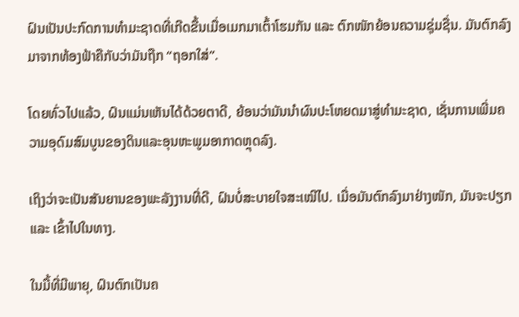ຝົນເປັນປະກົດການທຳມະຊາດທີ່ເກີດຂື້ນເມື່ອເມກມາເຕົ້າໂຮມກັນ ແລະ ຕົກໜັກຍ້ອນຄວາມຊຸ່ມຊື່ນ. ມັນຕົກລົງມາຈາກທ້ອງຟ້າຄືກັບວ່າມັນຖືກ “ຖອກໃສ່”.

ໂດຍທົ່ວໄປແລ້ວ, ຝົນແມ່ນເຫັນໄດ້ດ້ວຍຕາດີ, ຍ້ອນວ່າມັນນໍາຜົນປະໂຫຍດມາສູ່ທໍາມະຊາດ, ເຊັ່ນການເພີ່ມຄວາມອຸດົມສົມບູນຂອງດິນແລະອຸນຫະພູມອາກາດຫຼຸດລົງ.

ເຖິງວ່າຈະເປັນສັນຍານຂອງພະລັງງານທີ່ດີ, ຝົນບໍ່ສະບາຍໃຈສະເໝີໄປ. ເມື່ອມັນຕົກລົງມາຢ່າງໜັກ, ມັນຈະປຽກ ແລະ ເຂົ້າໄປໃນທາງ.

ໃນມື້ທີ່ມີພາຍຸ, ຝົນຕົກເປັນຄ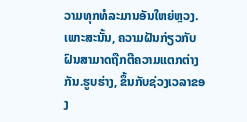ວາມທຸກທໍລະມານອັນໃຫຍ່ຫຼວງ. ເພາະສະນັ້ນ, ຄວາມຝັນກ່ຽວກັບຝົນສາມາດຖືກຕີຄວາມແຕກຕ່າງກັນ.ຮູບຮ່າງ, ຂຶ້ນກັບຊ່ວງເວລາຂອງ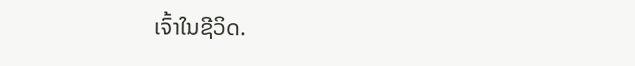ເຈົ້າໃນຊີວິດ.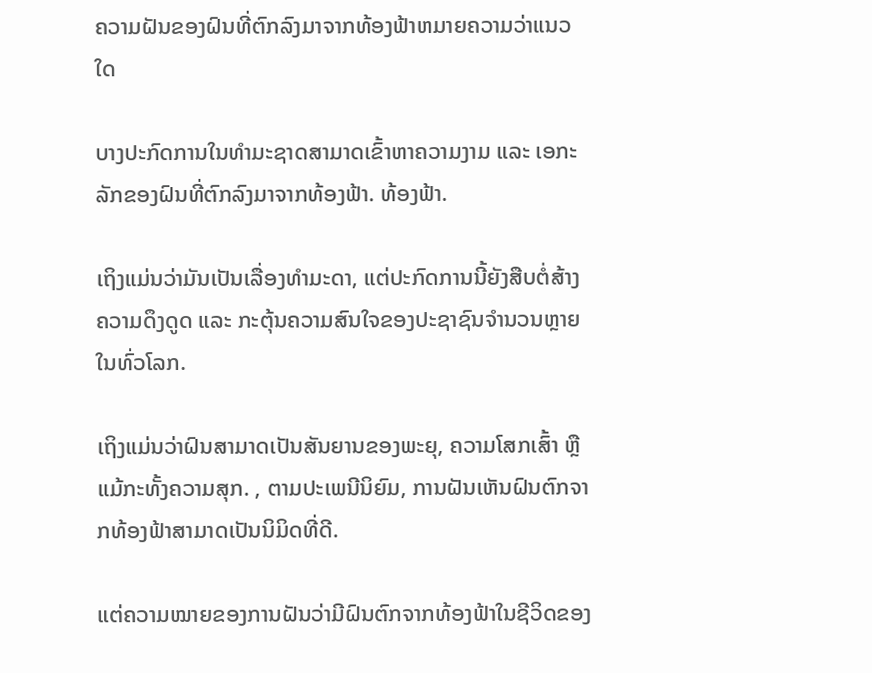ຄວາມຝັນຂອງຝົນທີ່ຕົກລົງມາຈາກທ້ອງຟ້າຫມາຍຄວາມວ່າແນວໃດ

ບາງປະກົດການໃນທໍາມະຊາດສາມາດເຂົ້າຫາຄວາມງາມ ແລະ ເອກະລັກຂອງຝົນທີ່ຕົກລົງມາຈາກທ້ອງຟ້າ. ທ້ອງຟ້າ.

ເຖິງແມ່ນວ່າມັນເປັນເລື່ອງທຳມະດາ, ແຕ່ປະກົດການນີ້ຍັງສືບຕໍ່ສ້າງຄວາມດຶງດູດ ແລະ ກະຕຸ້ນຄວາມສົນໃຈຂອງປະຊາຊົນຈໍານວນຫຼາຍໃນທົ່ວໂລກ.

ເຖິງແມ່ນວ່າຝົນສາມາດເປັນສັນຍານຂອງພະຍຸ, ຄວາມໂສກເສົ້າ ຫຼືແມ້ກະທັ້ງຄວາມສຸກ. , ຕາມປະເພນີນິຍົມ, ການຝັນເຫັນຝົນຕົກຈາກທ້ອງຟ້າສາມາດເປັນນິມິດທີ່ດີ.

ແຕ່ຄວາມໝາຍຂອງການຝັນວ່າມີຝົນຕົກຈາກທ້ອງຟ້າໃນຊີວິດຂອງ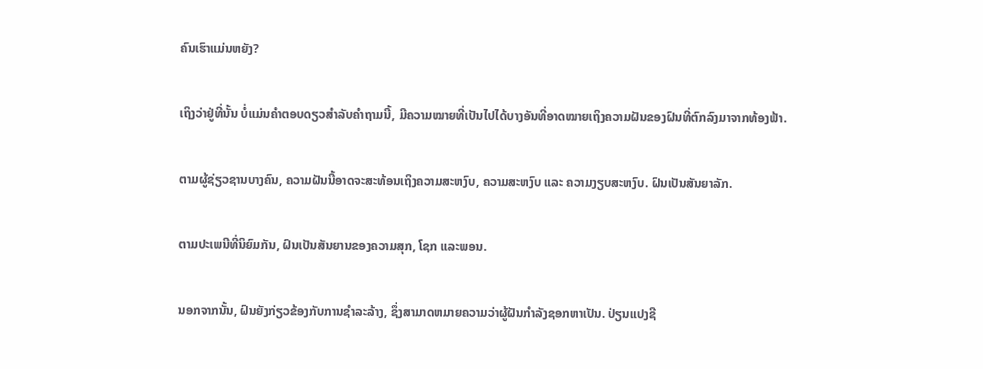ຄົນເຮົາແມ່ນຫຍັງ?

ເຖິງວ່າຢູ່ທີ່ນັ້ນ ບໍ່ແມ່ນຄຳຕອບດຽວສຳລັບຄຳຖາມນີ້, ມີຄວາມໝາຍທີ່ເປັນໄປໄດ້ບາງອັນທີ່ອາດໝາຍເຖິງຄວາມຝັນຂອງຝົນທີ່ຕົກລົງມາຈາກທ້ອງຟ້າ.

ຕາມຜູ້ຊ່ຽວຊານບາງຄົນ, ຄວາມຝັນນີ້ອາດຈະສະທ້ອນເຖິງຄວາມສະຫງົບ, ຄວາມສະຫງົບ ແລະ ຄວາມງຽບສະຫງົບ. ຝົນເປັນສັນຍາລັກ.

ຕາມປະເພນີທີ່ນິຍົມກັນ, ຝົນເປັນສັນຍານຂອງຄວາມສຸກ, ໂຊກ ແລະພອນ.

ນອກຈາກນັ້ນ, ຝົນຍັງກ່ຽວຂ້ອງກັບການຊໍາລະລ້າງ, ຊຶ່ງສາມາດຫມາຍຄວາມວ່າຜູ້ຝັນກໍາລັງຊອກຫາເປັນ. ປ່ຽນແປງຊີ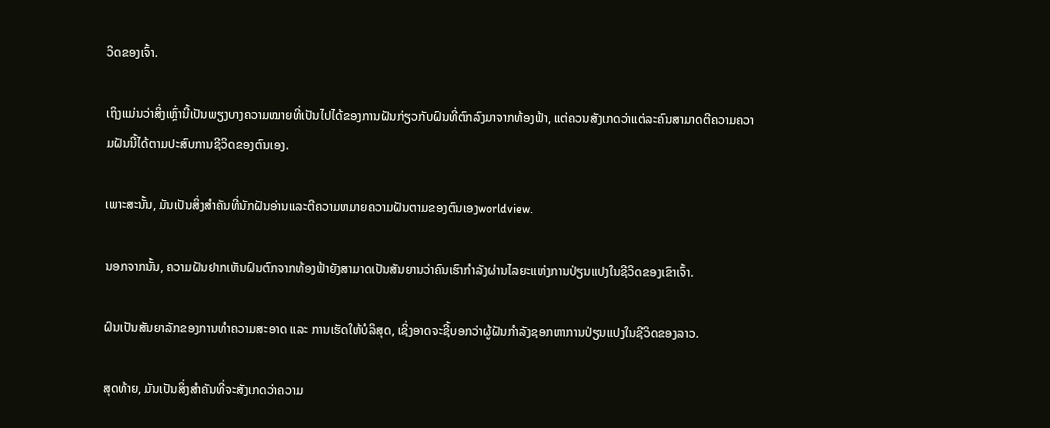ວິດຂອງເຈົ້າ.

ເຖິງແມ່ນວ່າສິ່ງເຫຼົ່ານີ້ເປັນພຽງບາງຄວາມໝາຍທີ່ເປັນໄປໄດ້ຂອງການຝັນກ່ຽວກັບຝົນທີ່ຕົກລົງມາຈາກທ້ອງຟ້າ, ແຕ່ຄວນສັງເກດວ່າແຕ່ລະຄົນສາມາດຕີຄວາມຄວາມຝັນນີ້ໄດ້ຕາມປະສົບການຊີວິດຂອງຕົນເອງ.

ເພາະສະນັ້ນ, ມັນເປັນສິ່ງສໍາຄັນທີ່ນັກຝັນອ່ານແລະຕີຄວາມຫມາຍຄວາມຝັນຕາມຂອງຕົນເອງworldview.

ນອກຈາກນັ້ນ, ຄວາມຝັນຢາກເຫັນຝົນຕົກຈາກທ້ອງຟ້າຍັງສາມາດເປັນສັນຍານວ່າຄົນເຮົາກຳລັງຜ່ານໄລຍະແຫ່ງການປ່ຽນແປງໃນຊີວິດຂອງເຂົາເຈົ້າ.

ຝົນເປັນສັນຍາລັກຂອງການທຳຄວາມສະອາດ ແລະ ການເຮັດໃຫ້ບໍລິສຸດ, ເຊິ່ງອາດຈະຊີ້ບອກວ່າຜູ້ຝັນກໍາລັງຊອກຫາການປ່ຽນແປງໃນຊີວິດຂອງລາວ.

ສຸດທ້າຍ, ມັນເປັນສິ່ງສໍາຄັນທີ່ຈະສັງເກດວ່າຄວາມ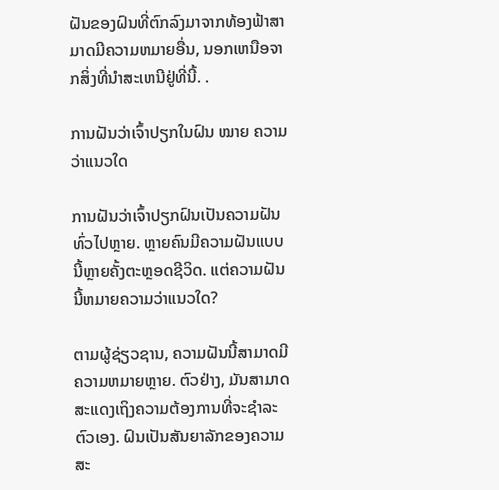ຝັນຂອງຝົນທີ່ຕົກລົງມາຈາກທ້ອງຟ້າສາມາດມີຄວາມຫມາຍອື່ນ, ນອກເຫນືອຈາກສິ່ງທີ່ນໍາສະເຫນີຢູ່ທີ່ນີ້. .

ການຝັນວ່າເຈົ້າປຽກໃນຝົນ ໝາຍ ຄວາມວ່າແນວໃດ

ການຝັນວ່າເຈົ້າປຽກຝົນເປັນຄວາມຝັນທົ່ວໄປຫຼາຍ. ຫຼາຍຄົນມີຄວາມຝັນແບບນີ້ຫຼາຍຄັ້ງຕະຫຼອດຊີວິດ. ແຕ່ຄວາມຝັນນີ້ຫມາຍຄວາມວ່າແນວໃດ?

ຕາມຜູ້ຊ່ຽວຊານ, ຄວາມຝັນນີ້ສາມາດມີຄວາມຫມາຍຫຼາຍ. ຕົວຢ່າງ, ມັນສາມາດສະແດງເຖິງຄວາມຕ້ອງການທີ່ຈະຊໍາລະຕົວເອງ. ຝົນເປັນສັນຍາລັກຂອງຄວາມສະ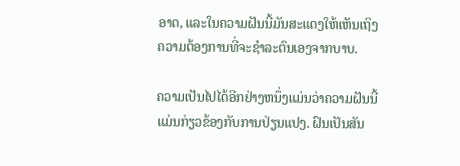ອາດ, ແລະໃນຄວາມຝັນນີ້ມັນສະແດງໃຫ້ເຫັນເຖິງຄວາມຕ້ອງການທີ່ຈະຊໍາລະຕົນເອງຈາກບາບ.

ຄວາມເປັນໄປໄດ້ອີກຢ່າງຫນຶ່ງແມ່ນວ່າຄວາມຝັນນີ້ແມ່ນກ່ຽວຂ້ອງກັບການປ່ຽນແປງ. ຝົນເປັນສັນ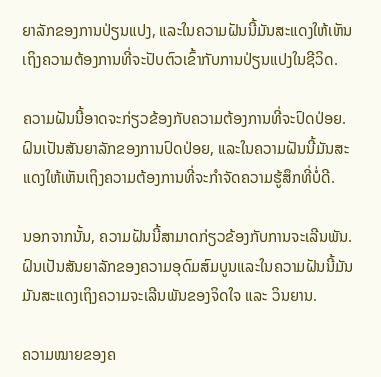ຍາລັກຂອງການປ່ຽນແປງ, ແລະໃນຄວາມຝັນນີ້ມັນສະແດງໃຫ້ເຫັນເຖິງຄວາມຕ້ອງການທີ່ຈະປັບຕົວເຂົ້າກັບການປ່ຽນແປງໃນຊີວິດ.

ຄວາມຝັນນີ້ອາດຈະກ່ຽວຂ້ອງກັບຄວາມຕ້ອງການທີ່ຈະປົດປ່ອຍ. ຝົນເປັນສັນຍາລັກຂອງການປົດປ່ອຍ, ແລະໃນຄວາມຝັນນີ້ມັນສະແດງໃຫ້ເຫັນເຖິງຄວາມຕ້ອງການທີ່ຈະກໍາຈັດຄວາມຮູ້ສຶກທີ່ບໍ່ດີ.

ນອກຈາກນັ້ນ, ຄວາມຝັນນີ້ສາມາດກ່ຽວຂ້ອງກັບການຈະເລີນພັນ. ຝົນເປັນສັນຍາລັກຂອງຄວາມອຸດົມສົມບູນແລະໃນຄວາມຝັນນີ້ມັນມັນສະແດງເຖິງຄວາມຈະເລີນພັນຂອງຈິດໃຈ ແລະ ວິນຍານ.

ຄວາມໝາຍຂອງຄ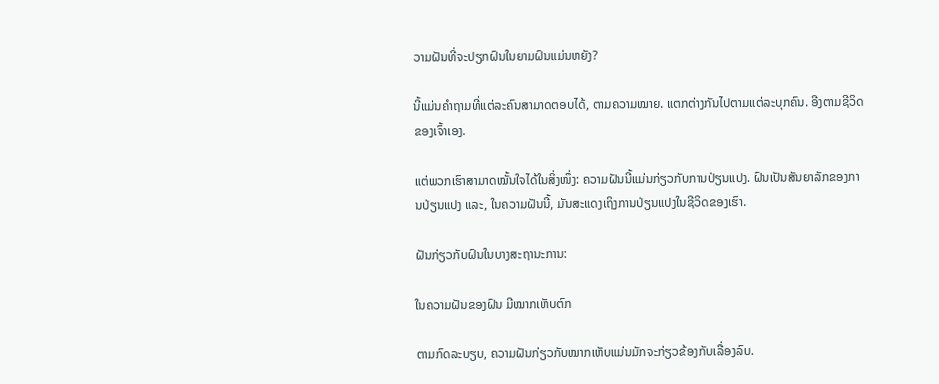ວາມຝັນທີ່ຈະປຽກຝົນໃນຍາມຝົນແມ່ນຫຍັງ?

ນີ້ແມ່ນຄຳຖາມທີ່ແຕ່ລະຄົນສາມາດຕອບໄດ້, ຕາມຄວາມໝາຍ. ແຕກຕ່າງກັນໄປຕາມແຕ່ລະບຸກຄົນ. ອີງຕາມຊີວິດຂອງເຈົ້າເອງ.

ແຕ່ພວກເຮົາສາມາດໝັ້ນໃຈໄດ້ໃນສິ່ງໜຶ່ງ: ຄວາມຝັນນີ້ແມ່ນກ່ຽວກັບການປ່ຽນແປງ. ຝົນເປັນສັນຍາລັກຂອງການປ່ຽນແປງ ແລະ, ໃນຄວາມຝັນນີ້, ມັນສະແດງເຖິງການປ່ຽນແປງໃນຊີວິດຂອງເຮົາ.

ຝັນກ່ຽວກັບຝົນໃນບາງສະຖານະການ:

ໃນຄວາມຝັນຂອງຝົນ ມີໝາກເຫັບຕົກ

ຕາມກົດລະບຽບ, ຄວາມຝັນກ່ຽວກັບໝາກເຫັບແມ່ນມັກຈະກ່ຽວຂ້ອງກັບເລື່ອງລົບ.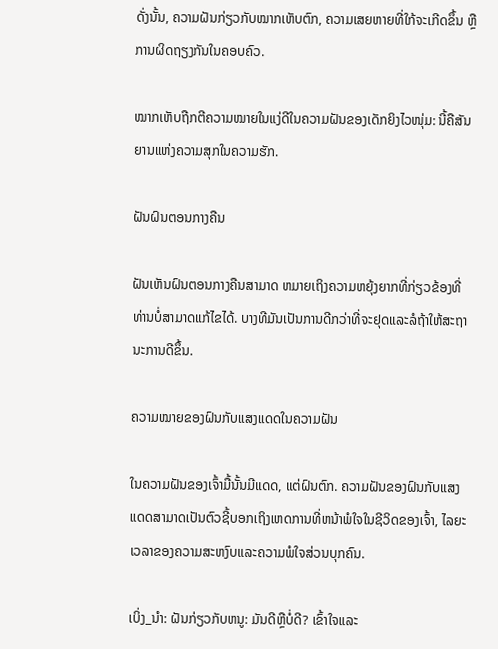ດັ່ງນັ້ນ, ຄວາມຝັນກ່ຽວກັບໝາກເຫັບຕົກ, ຄວາມເສຍຫາຍທີ່ໃກ້ຈະເກີດຂຶ້ນ ຫຼື ການຜິດຖຽງກັນໃນຄອບຄົວ.

ໝາກເຫັບຖືກຕີຄວາມໝາຍໃນແງ່ດີໃນຄວາມຝັນຂອງເດັກຍິງໄວໜຸ່ມ: ນີ້ຄືສັນຍານແຫ່ງຄວາມສຸກໃນຄວາມຮັກ.

ຝັນຝົນຕອນກາງຄືນ

ຝັນເຫັນຝົນຕອນກາງຄືນສາມາດ ຫມາຍເຖິງຄວາມຫຍຸ້ງຍາກທີ່ກ່ຽວຂ້ອງທີ່ທ່ານບໍ່ສາມາດແກ້ໄຂໄດ້. ບາງທີມັນເປັນການດີກວ່າທີ່ຈະຢຸດແລະລໍຖ້າໃຫ້ສະຖານະການດີຂຶ້ນ.

ຄວາມໝາຍຂອງຝົນກັບແສງແດດໃນຄວາມຝັນ

ໃນຄວາມຝັນຂອງເຈົ້າມື້ນັ້ນມີແດດ, ແຕ່ຝົນຕົກ. ຄວາມຝັນຂອງຝົນກັບແສງແດດສາມາດເປັນຕົວຊີ້ບອກເຖິງເຫດການທີ່ຫນ້າພໍໃຈໃນຊີວິດຂອງເຈົ້າ, ໄລຍະເວລາຂອງຄວາມສະຫງົບແລະຄວາມພໍໃຈສ່ວນບຸກຄົນ.

ເບິ່ງ_ນຳ: ຝັນກ່ຽວກັບຫນູ: ມັນດີຫຼືບໍ່ດີ? ເຂົ້າໃຈແລະ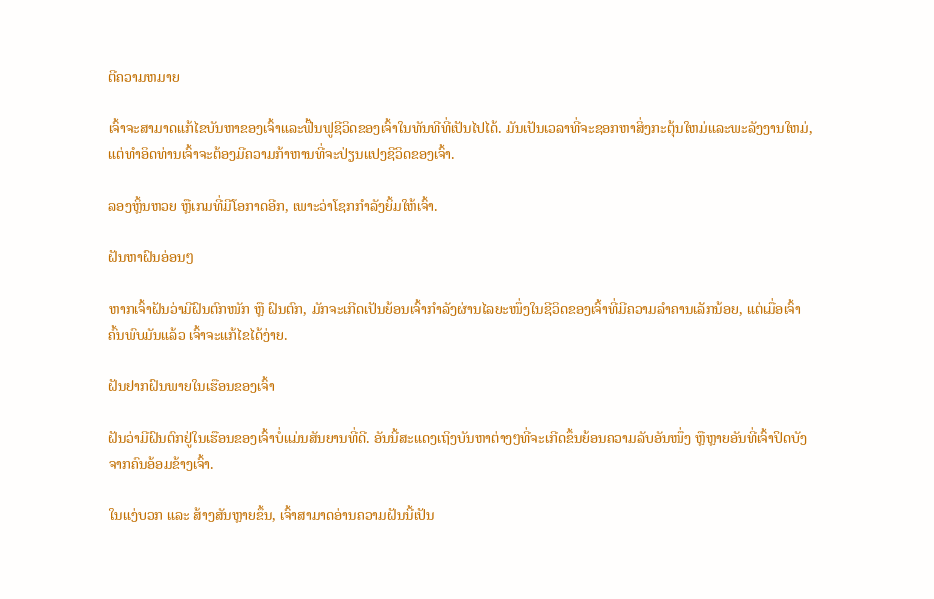ຕີຄວາມຫມາຍ

ເຈົ້າຈະສາມາດແກ້ໄຂບັນຫາຂອງເຈົ້າແລະຟື້ນຟູຊີວິດຂອງເຈົ້າໃນທັນທີທີ່ເປັນໄປໄດ້. ມັນເປັນເວລາທີ່ຈະຊອກຫາສິ່ງກະຕຸ້ນໃຫມ່ແລະພະລັງງານໃຫມ່, ແຕ່ທໍາອິດທ່ານເຈົ້າຈະຕ້ອງມີຄວາມກ້າຫານທີ່ຈະປ່ຽນແປງຊີວິດຂອງເຈົ້າ.

ລອງຫຼິ້ນຫວຍ ຫຼືເກມທີ່ມີໂອກາດອີກ, ເພາະວ່າໂຊກກຳລັງຍິ້ມໃຫ້ເຈົ້າ.

ຝັນຫາຝົນອ່ອນໆ

ຫາກເຈົ້າຝັນວ່າມີຝົນຕົກໜັກ ຫຼື ຝົນຕົກ, ມັກຈະເກີດເປັນຍ້ອນເຈົ້າກຳລັງຜ່ານໄລຍະໜຶ່ງໃນຊີວິດຂອງເຈົ້າທີ່ມີຄວາມລຳຄານເລັກນ້ອຍ, ແຕ່ເມື່ອເຈົ້າຄົ້ນພົບມັນແລ້ວ ເຈົ້າຈະແກ້ໄຂໄດ້ງ່າຍ.

ຝັນຢາກຝົນພາຍໃນເຮືອນຂອງເຈົ້າ

ຝັນວ່າມີຝົນຕົກຢູ່ໃນເຮືອນຂອງເຈົ້າບໍ່ແມ່ນສັນຍານທີ່ດີ. ອັນນີ້ສະແດງເຖິງບັນຫາຕ່າງໆທີ່ຈະເກີດຂຶ້ນຍ້ອນຄວາມລັບອັນໜຶ່ງ ຫຼືຫຼາຍອັນທີ່ເຈົ້າປິດບັງຈາກຄົນອ້ອມຂ້າງເຈົ້າ.

ໃນແງ່ບວກ ແລະ ສ້າງສັນຫຼາຍຂຶ້ນ, ເຈົ້າສາມາດອ່ານຄວາມຝັນນີ້ເປັນ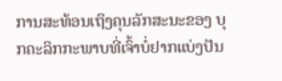ການສະທ້ອນເຖິງຄຸນລັກສະນະຂອງ ບຸກຄະລິກກະພາບທີ່ເຈົ້າບໍ່ຢາກແບ່ງປັນ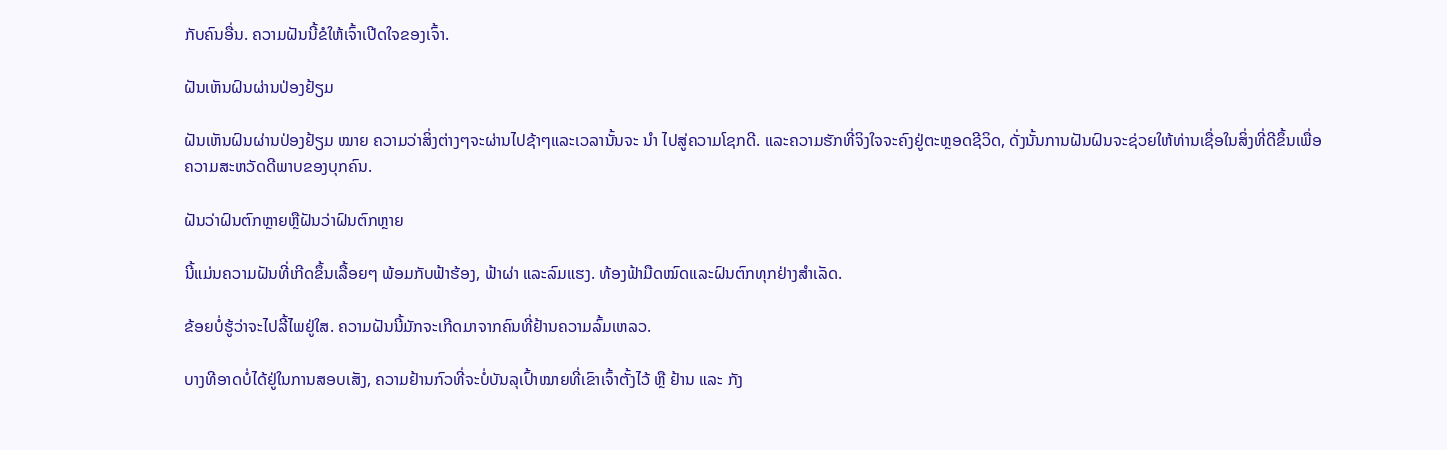ກັບຄົນອື່ນ. ຄວາມຝັນນີ້ຂໍໃຫ້ເຈົ້າເປີດໃຈຂອງເຈົ້າ.

ຝັນເຫັນຝົນຜ່ານປ່ອງຢ້ຽມ

ຝັນເຫັນຝົນຜ່ານປ່ອງຢ້ຽມ ໝາຍ ຄວາມວ່າສິ່ງຕ່າງໆຈະຜ່ານໄປຊ້າໆແລະເວລານັ້ນຈະ ນຳ ໄປສູ່ຄວາມໂຊກດີ. ແລະຄວາມຮັກທີ່ຈິງໃຈຈະຄົງຢູ່ຕະຫຼອດຊີວິດ, ດັ່ງນັ້ນການຝັນຝົນຈະຊ່ວຍໃຫ້ທ່ານເຊື່ອໃນສິ່ງທີ່ດີຂຶ້ນເພື່ອຄວາມສະຫວັດດີພາບຂອງບຸກຄົນ.

ຝັນວ່າຝົນຕົກຫຼາຍຫຼືຝັນວ່າຝົນຕົກຫຼາຍ

ນີ້ແມ່ນຄວາມຝັນທີ່ເກີດຂຶ້ນເລື້ອຍໆ ພ້ອມກັບຟ້າຮ້ອງ, ຟ້າຜ່າ ແລະລົມແຮງ. ທ້ອງຟ້າມືດໝົດແລະຝົນຕົກທຸກຢ່າງສໍາເລັດ.

ຂ້ອຍບໍ່ຮູ້ວ່າຈະໄປລີ້ໄພຢູ່ໃສ. ຄວາມຝັນນີ້ມັກຈະເກີດມາຈາກຄົນທີ່ຢ້ານຄວາມລົ້ມເຫລວ.

ບາງທີອາດບໍ່ໄດ້ຢູ່ໃນການສອບເສັງ, ຄວາມຢ້ານກົວທີ່ຈະບໍ່ບັນລຸເປົ້າໝາຍທີ່ເຂົາເຈົ້າຕັ້ງໄວ້ ຫຼື ຢ້ານ ແລະ ກັງ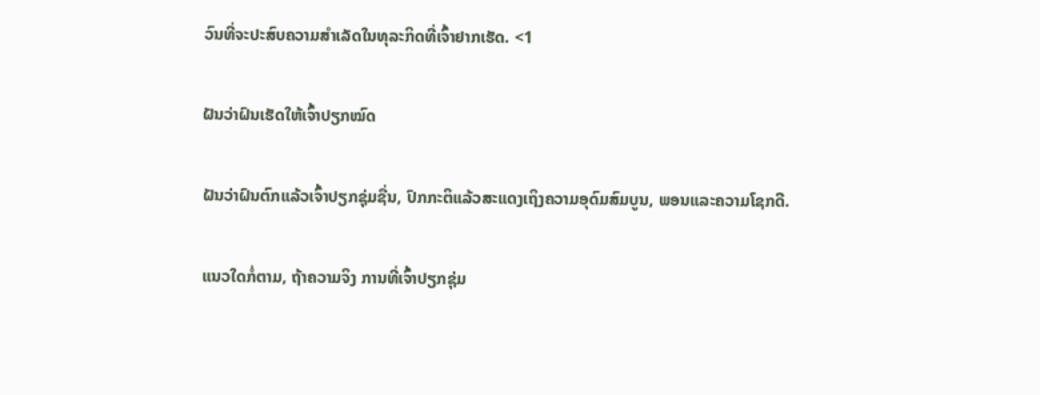ວົນທີ່ຈະປະສົບຄວາມສຳເລັດໃນທຸລະກິດທີ່ເຈົ້າຢາກເຮັດ. <1

ຝັນວ່າຝົນເຮັດໃຫ້ເຈົ້າປຽກໝົດ

ຝັນວ່າຝົນຕົກແລ້ວເຈົ້າປຽກຊຸ່ມຊື່ນ, ປົກກະຕິແລ້ວສະແດງເຖິງຄວາມອຸດົມສົມບູນ, ພອນແລະຄວາມໂຊກດີ.

ແນວໃດກໍ່ຕາມ, ຖ້າຄວາມຈິງ ການທີ່ເຈົ້າປຽກຊຸ່ມ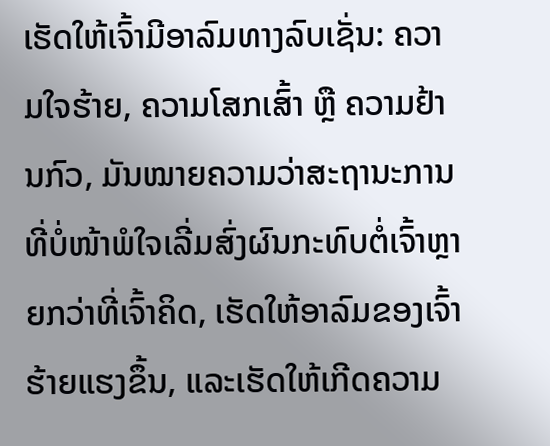ເຮັດໃຫ້ເຈົ້າມີອາລົມທາງລົບເຊັ່ນ: ຄວາມໃຈຮ້າຍ, ຄວາມໂສກເສົ້າ ຫຼື ຄວາມຢ້ານກົວ, ມັນໝາຍຄວາມວ່າສະຖານະການທີ່ບໍ່ໜ້າພໍໃຈເລີ່ມສົ່ງຜົນກະທົບຕໍ່ເຈົ້າຫຼາຍກວ່າທີ່ເຈົ້າຄິດ, ເຮັດໃຫ້ອາລົມຂອງເຈົ້າຮ້າຍແຮງຂຶ້ນ, ແລະເຮັດໃຫ້ເກີດຄວາມ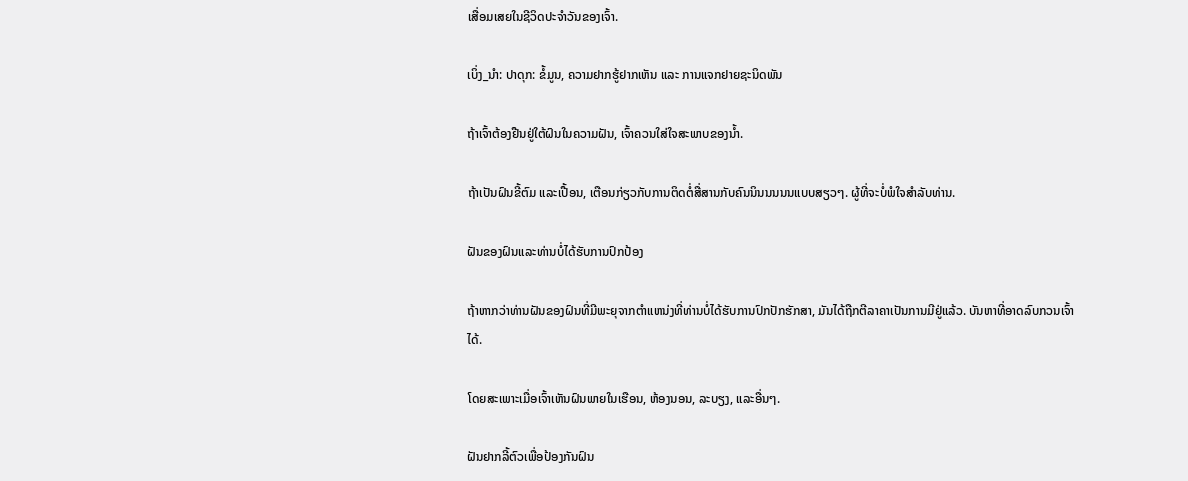ເສື່ອມເສຍໃນຊີວິດປະຈຳວັນຂອງເຈົ້າ.

ເບິ່ງ_ນຳ: ປາດຸກ: ຂໍ້ມູນ, ຄວາມຢາກຮູ້ຢາກເຫັນ ແລະ ການແຈກຢາຍຊະນິດພັນ

ຖ້າເຈົ້າຕ້ອງຢືນຢູ່ໃຕ້ຝົນໃນຄວາມຝັນ, ເຈົ້າຄວນໃສ່ໃຈສະພາບຂອງນໍ້າ.

ຖ້າເປັນຝົນຂີ້ຕົມ ແລະເປື້ອນ, ເຕືອນກ່ຽວກັບການຕິດຕໍ່ສື່ສານກັບຄົນນິນນນນນແບບສຽວໆ. ຜູ້ທີ່ຈະບໍ່ພໍໃຈສໍາລັບທ່ານ.

ຝັນຂອງຝົນແລະທ່ານບໍ່ໄດ້ຮັບການປົກປ້ອງ

ຖ້າຫາກວ່າທ່ານຝັນຂອງຝົນທີ່ມີພະຍຸຈາກຕໍາແຫນ່ງທີ່ທ່ານບໍ່ໄດ້ຮັບການປົກປັກຮັກສາ, ມັນໄດ້ຖືກຕີລາຄາເປັນການມີຢູ່ແລ້ວ. ບັນຫາທີ່ອາດລົບກວນເຈົ້າໄດ້.

ໂດຍສະເພາະເມື່ອເຈົ້າເຫັນຝົນພາຍໃນເຮືອນ, ຫ້ອງນອນ, ລະບຽງ, ແລະອື່ນໆ.

ຝັນຢາກລີ້ຕົວເພື່ອປ້ອງກັນຝົນ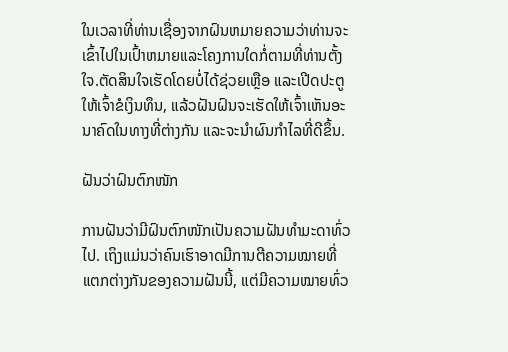ໃນເວລາທີ່ທ່ານເຊື່ອງຈາກຝົນຫມາຍຄວາມວ່າທ່ານຈະເຂົ້າໄປໃນເປົ້າຫມາຍແລະໂຄງການໃດກໍ່ຕາມທີ່ທ່ານຕັ້ງໃຈ.ຕັດສິນໃຈເຮັດໂດຍບໍ່ໄດ້ຊ່ວຍເຫຼືອ ແລະເປີດປະຕູໃຫ້ເຈົ້າຂໍເງິນທຶນ, ແລ້ວຝັນຝົນຈະເຮັດໃຫ້ເຈົ້າເຫັນອະນາຄົດໃນທາງທີ່ຕ່າງກັນ ແລະຈະນໍາຜົນກໍາໄລທີ່ດີຂຶ້ນ.

ຝັນວ່າຝົນຕົກໜັກ

ການຝັນວ່າມີຝົນຕົກໜັກເປັນຄວາມຝັນທຳມະດາທົ່ວໄປ. ເຖິງແມ່ນວ່າຄົນເຮົາອາດມີການຕີຄວາມໝາຍທີ່ແຕກຕ່າງກັນຂອງຄວາມຝັນນີ້, ແຕ່ມີຄວາມໝາຍທົ່ວ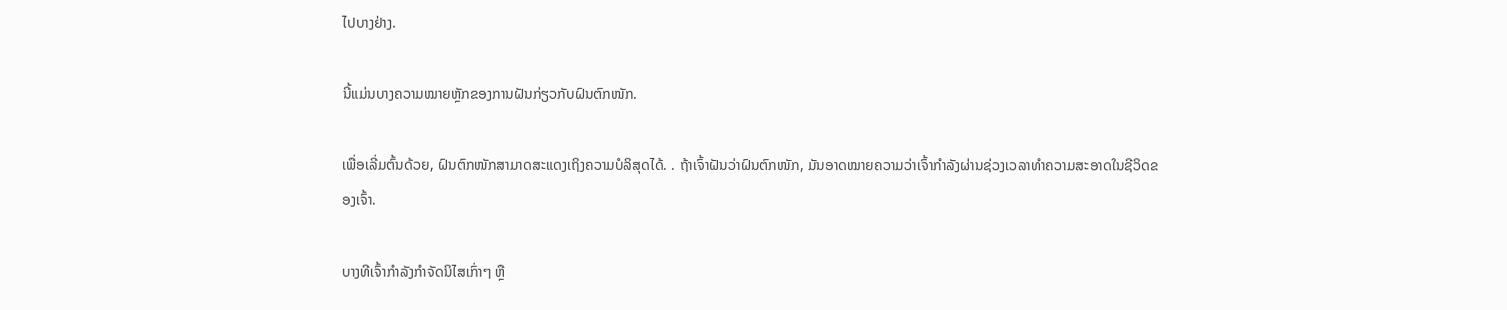ໄປບາງຢ່າງ.

ນີ້ແມ່ນບາງຄວາມໝາຍຫຼັກຂອງການຝັນກ່ຽວກັບຝົນຕົກໜັກ.

ເພື່ອເລີ່ມຕົ້ນດ້ວຍ, ຝົນຕົກໜັກສາມາດສະແດງເຖິງຄວາມບໍລິສຸດໄດ້. . ຖ້າເຈົ້າຝັນວ່າຝົນຕົກໜັກ, ມັນອາດໝາຍຄວາມວ່າເຈົ້າກຳລັງຜ່ານຊ່ວງເວລາທຳຄວາມສະອາດໃນຊີວິດຂອງເຈົ້າ.

ບາງທີເຈົ້າກຳລັງກໍາຈັດນິໄສເກົ່າໆ ຫຼື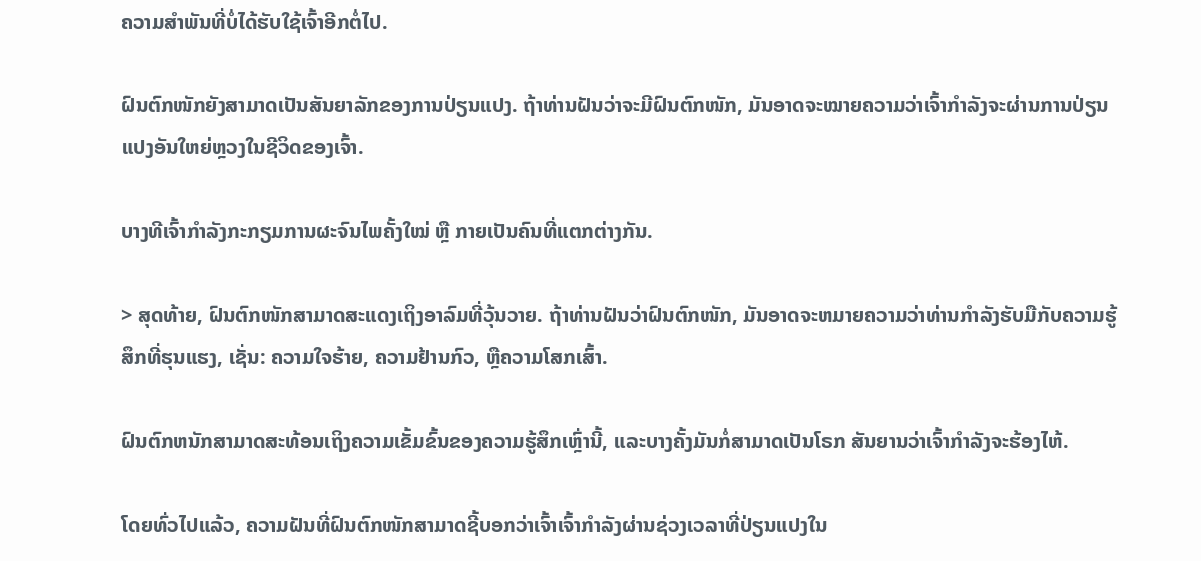ຄວາມສຳພັນທີ່ບໍ່ໄດ້ຮັບໃຊ້ເຈົ້າອີກຕໍ່ໄປ.

ຝົນຕົກໜັກຍັງສາມາດເປັນສັນຍາລັກຂອງການປ່ຽນແປງ. ຖ້າທ່ານຝັນວ່າຈະມີຝົນຕົກໜັກ, ມັນອາດຈະໝາຍຄວາມວ່າເຈົ້າກຳລັງຈະຜ່ານການປ່ຽນແປງອັນໃຫຍ່ຫຼວງໃນຊີວິດຂອງເຈົ້າ.

ບາງທີເຈົ້າກຳລັງກະກຽມການຜະຈົນໄພຄັ້ງໃໝ່ ຫຼື ກາຍເປັນຄົນທີ່ແຕກຕ່າງກັນ.

> ສຸດທ້າຍ, ຝົນຕົກໜັກສາມາດສະແດງເຖິງອາລົມທີ່ວຸ້ນວາຍ. ຖ້າທ່ານຝັນວ່າຝົນຕົກໜັກ, ມັນອາດຈະຫມາຍຄວາມວ່າທ່ານກໍາລັງຮັບມືກັບຄວາມຮູ້ສຶກທີ່ຮຸນແຮງ, ເຊັ່ນ: ຄວາມໃຈຮ້າຍ, ຄວາມຢ້ານກົວ, ຫຼືຄວາມໂສກເສົ້າ.

ຝົນຕົກຫນັກສາມາດສະທ້ອນເຖິງຄວາມເຂັ້ມຂົ້ນຂອງຄວາມຮູ້ສຶກເຫຼົ່ານີ້, ແລະບາງຄັ້ງມັນກໍ່ສາມາດເປັນໂຣກ ສັນຍານວ່າເຈົ້າກຳລັງຈະຮ້ອງໄຫ້.

ໂດຍທົ່ວໄປແລ້ວ, ຄວາມຝັນທີ່ຝົນຕົກໜັກສາມາດຊີ້ບອກວ່າເຈົ້າເຈົ້າກຳລັງຜ່ານຊ່ວງເວລາທີ່ປ່ຽນແປງໃນ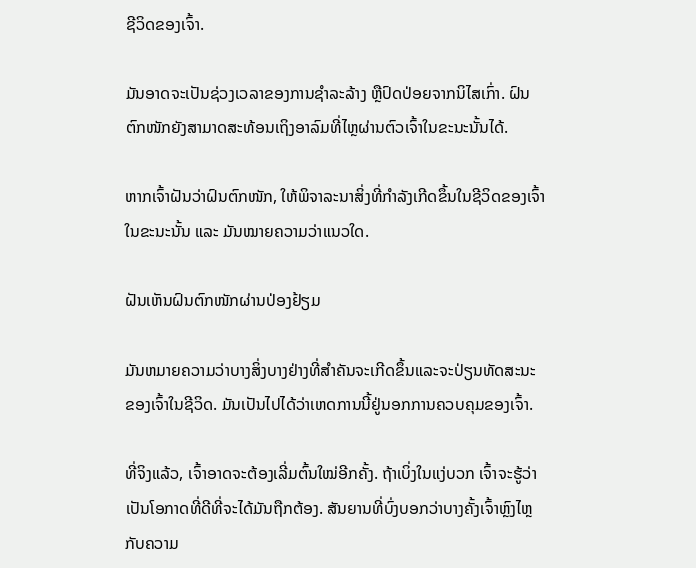ຊີວິດຂອງເຈົ້າ.

ມັນອາດຈະເປັນຊ່ວງເວລາຂອງການຊຳລະລ້າງ ຫຼືປົດປ່ອຍຈາກນິໄສເກົ່າ. ຝົນຕົກໜັກຍັງສາມາດສະທ້ອນເຖິງອາລົມທີ່ໄຫຼຜ່ານຕົວເຈົ້າໃນຂະນະນັ້ນໄດ້.

ຫາກເຈົ້າຝັນວ່າຝົນຕົກໜັກ, ໃຫ້ພິຈາລະນາສິ່ງທີ່ກຳລັງເກີດຂຶ້ນໃນຊີວິດຂອງເຈົ້າໃນຂະນະນັ້ນ ແລະ ມັນໝາຍຄວາມວ່າແນວໃດ.

ຝັນເຫັນຝົນຕົກໜັກຜ່ານປ່ອງຢ້ຽມ

ມັນຫມາຍຄວາມວ່າບາງສິ່ງບາງຢ່າງທີ່ສໍາຄັນຈະເກີດຂຶ້ນແລະຈະປ່ຽນທັດສະນະຂອງເຈົ້າໃນຊີວິດ. ມັນເປັນໄປໄດ້ວ່າເຫດການນີ້ຢູ່ນອກການຄວບຄຸມຂອງເຈົ້າ.

ທີ່ຈິງແລ້ວ, ເຈົ້າອາດຈະຕ້ອງເລີ່ມຕົ້ນໃໝ່ອີກຄັ້ງ. ຖ້າເບິ່ງໃນແງ່ບວກ ເຈົ້າຈະຮູ້ວ່າເປັນໂອກາດທີ່ດີທີ່ຈະໄດ້ມັນຖືກຕ້ອງ. ສັນຍານທີ່ບົ່ງບອກວ່າບາງຄັ້ງເຈົ້າຫຼົງໄຫຼກັບຄວາມ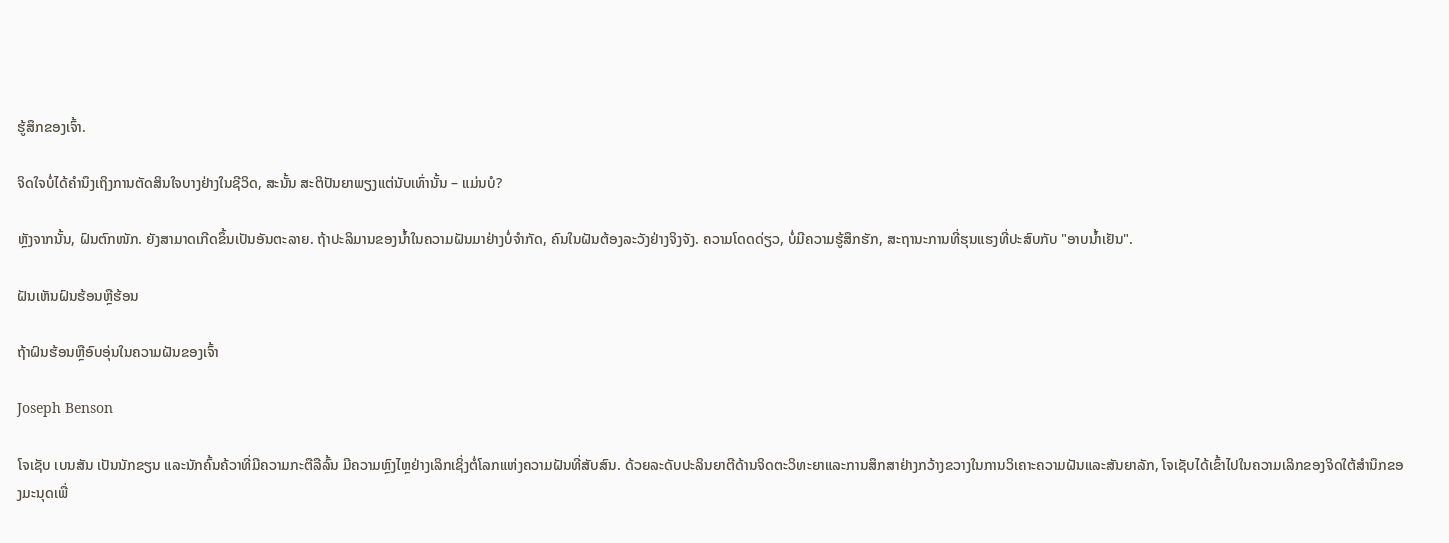ຮູ້ສຶກຂອງເຈົ້າ.

ຈິດໃຈບໍ່ໄດ້ຄຳນຶງເຖິງການຕັດສິນໃຈບາງຢ່າງໃນຊີວິດ, ສະນັ້ນ ສະຕິປັນຍາພຽງແຕ່ນັບເທົ່ານັ້ນ – ແມ່ນບໍ?

ຫຼັງຈາກນັ້ນ, ຝົນຕົກໜັກ. ຍັງສາມາດເກີດຂຶ້ນເປັນອັນຕະລາຍ. ຖ້າປະລິມານຂອງນໍ້າໃນຄວາມຝັນມາຢ່າງບໍ່ຈຳກັດ, ຄົນໃນຝັນຕ້ອງລະວັງຢ່າງຈິງຈັງ. ຄວາມໂດດດ່ຽວ, ບໍ່ມີຄວາມຮູ້ສຶກຮັກ, ສະຖານະການທີ່ຮຸນແຮງທີ່ປະສົບກັບ "ອາບນ້ຳເຢັນ".

ຝັນເຫັນຝົນຮ້ອນຫຼືຮ້ອນ

ຖ້າຝົນຮ້ອນຫຼືອົບອຸ່ນໃນຄວາມຝັນຂອງເຈົ້າ

Joseph Benson

ໂຈເຊັບ ເບນສັນ ເປັນນັກຂຽນ ແລະນັກຄົ້ນຄ້ວາທີ່ມີຄວາມກະຕືລືລົ້ນ ມີຄວາມຫຼົງໄຫຼຢ່າງເລິກເຊິ່ງຕໍ່ໂລກແຫ່ງຄວາມຝັນທີ່ສັບສົນ. ດ້ວຍລະດັບປະລິນຍາຕີດ້ານຈິດຕະວິທະຍາແລະການສຶກສາຢ່າງກວ້າງຂວາງໃນການວິເຄາະຄວາມຝັນແລະສັນຍາລັກ, ໂຈເຊັບໄດ້ເຂົ້າໄປໃນຄວາມເລິກຂອງຈິດໃຕ້ສໍານຶກຂອງມະນຸດເພື່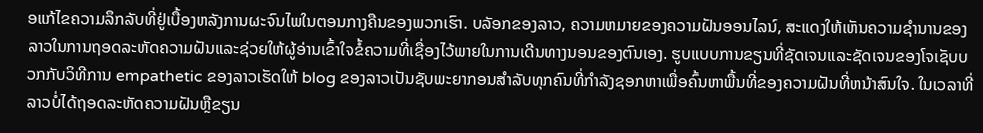ອແກ້ໄຂຄວາມລຶກລັບທີ່ຢູ່ເບື້ອງຫລັງການຜະຈົນໄພໃນຕອນກາງຄືນຂອງພວກເຮົາ. ບລັອກຂອງລາວ, ຄວາມຫມາຍຂອງຄວາມຝັນອອນໄລນ໌, ສະແດງໃຫ້ເຫັນຄວາມຊໍານານຂອງລາວໃນການຖອດລະຫັດຄວາມຝັນແລະຊ່ວຍໃຫ້ຜູ້ອ່ານເຂົ້າໃຈຂໍ້ຄວາມທີ່ເຊື່ອງໄວ້ພາຍໃນການເດີນທາງນອນຂອງຕົນເອງ. ຮູບແບບການຂຽນທີ່ຊັດເຈນແລະຊັດເຈນຂອງໂຈເຊັບບວກກັບວິທີການ empathetic ຂອງລາວເຮັດໃຫ້ blog ຂອງລາວເປັນຊັບພະຍາກອນສໍາລັບທຸກຄົນທີ່ກໍາລັງຊອກຫາເພື່ອຄົ້ນຫາພື້ນທີ່ຂອງຄວາມຝັນທີ່ຫນ້າສົນໃຈ. ໃນເວລາທີ່ລາວບໍ່ໄດ້ຖອດລະຫັດຄວາມຝັນຫຼືຂຽນ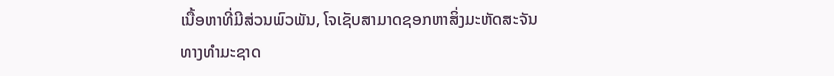ເນື້ອຫາທີ່ມີສ່ວນພົວພັນ, ໂຈເຊັບສາມາດຊອກຫາສິ່ງມະຫັດສະຈັນທາງທໍາມະຊາດ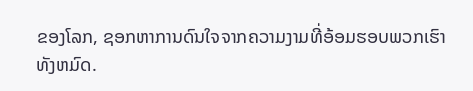ຂອງໂລກ, ຊອກຫາການດົນໃຈຈາກຄວາມງາມທີ່ອ້ອມຮອບພວກເຮົາທັງຫມົດ.